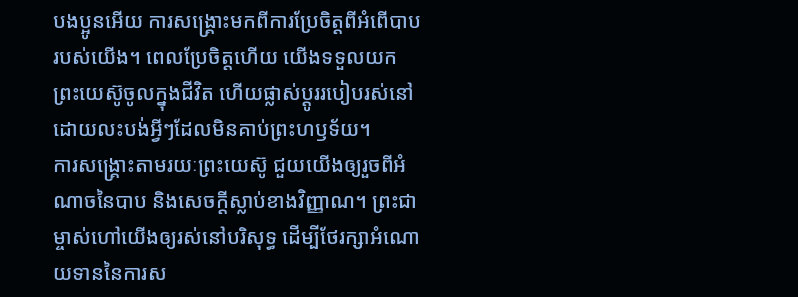បងប្អូនអើយ ការសង្គ្រោះមកពីការប្រែចិត្តពីអំពើបាបរបស់យើង។ ពេលប្រែចិត្តហើយ យើងទទួលយកព្រះយេស៊ូចូលក្នុងជីវិត ហើយផ្លាស់ប្តូររបៀបរស់នៅ ដោយលះបង់អ្វីៗដែលមិនគាប់ព្រះហឫទ័យ។
ការសង្គ្រោះតាមរយៈព្រះយេស៊ូ ជួយយើងឲ្យរួចពីអំណាចនៃបាប និងសេចក្តីស្លាប់ខាងវិញ្ញាណ។ ព្រះជាម្ចាស់ហៅយើងឲ្យរស់នៅបរិសុទ្ធ ដើម្បីថែរក្សាអំណោយទាននៃការស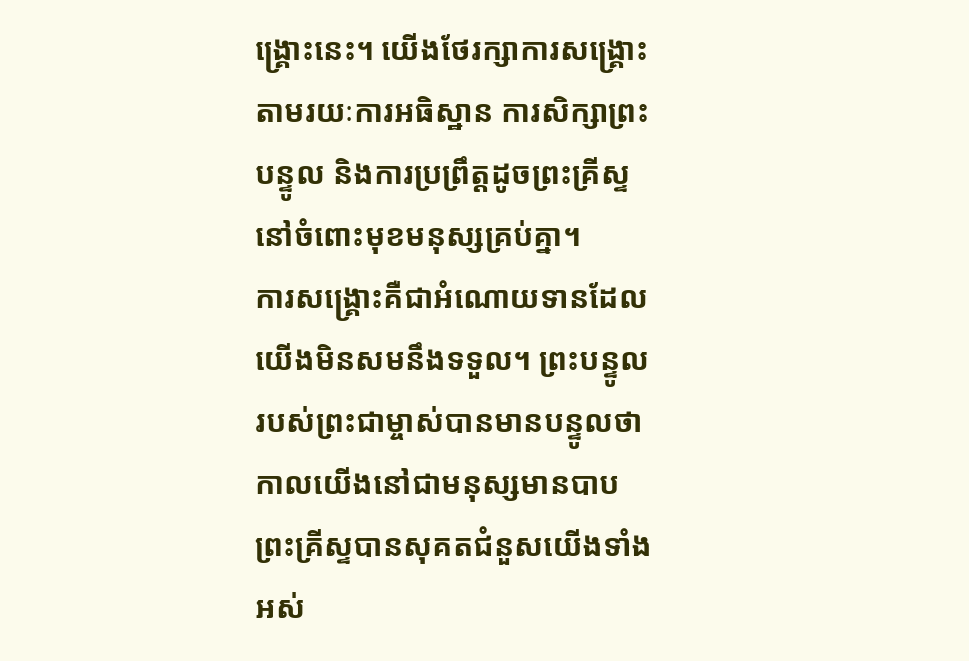ង្គ្រោះនេះ។ យើងថែរក្សាការសង្គ្រោះតាមរយៈការអធិស្ឋាន ការសិក្សាព្រះបន្ទូល និងការប្រព្រឹត្តដូចព្រះគ្រីស្ទនៅចំពោះមុខមនុស្សគ្រប់គ្នា។
ការសង្គ្រោះគឺជាអំណោយទានដែលយើងមិនសមនឹងទទួល។ ព្រះបន្ទូលរបស់ព្រះជាម្ចាស់បានមានបន្ទូលថា កាលយើងនៅជាមនុស្សមានបាប ព្រះគ្រីស្ទបានសុគតជំនួសយើងទាំងអស់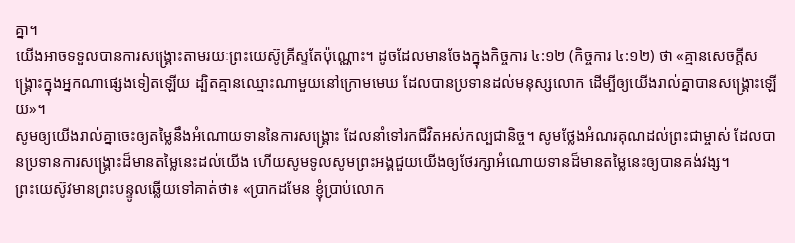គ្នា។
យើងអាចទទួលបានការសង្គ្រោះតាមរយៈព្រះយេស៊ូគ្រីស្ទតែប៉ុណ្ណោះ។ ដូចដែលមានចែងក្នុងកិច្ចការ ៤:១២ (កិច្ចការ ៤:១២) ថា «គ្មានសេចក្ដីសង្គ្រោះក្នុងអ្នកណាផ្សេងទៀតឡើយ ដ្បិតគ្មានឈ្មោះណាមួយនៅក្រោមមេឃ ដែលបានប្រទានដល់មនុស្សលោក ដើម្បីឲ្យយើងរាល់គ្នាបានសង្គ្រោះឡើយ»។
សូមឲ្យយើងរាល់គ្នាចេះឲ្យតម្លៃនឹងអំណោយទាននៃការសង្គ្រោះ ដែលនាំទៅរកជីវិតអស់កល្បជានិច្ច។ សូមថ្លែងអំណរគុណដល់ព្រះជាម្ចាស់ ដែលបានប្រទានការសង្គ្រោះដ៏មានតម្លៃនេះដល់យើង ហើយសូមទូលសូមព្រះអង្គជួយយើងឲ្យថែរក្សាអំណោយទានដ៏មានតម្លៃនេះឲ្យបានគង់វង្ស។
ព្រះយេស៊ូវមានព្រះបន្ទូលឆ្លើយទៅគាត់ថា៖ «ប្រាកដមែន ខ្ញុំប្រាប់លោក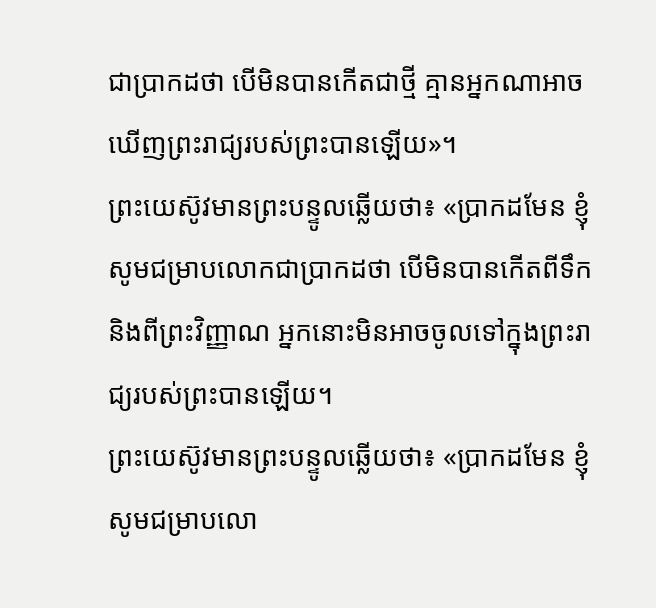ជាប្រាកដថា បើមិនបានកើតជាថ្មី គ្មានអ្នកណាអាចឃើញព្រះរាជ្យរបស់ព្រះបានឡើយ»។
ព្រះយេស៊ូវមានព្រះបន្ទូលឆ្លើយថា៖ «ប្រាកដមែន ខ្ញុំសូមជម្រាបលោកជាប្រាកដថា បើមិនបានកើតពីទឹក និងពីព្រះវិញ្ញាណ អ្នកនោះមិនអាចចូលទៅក្នុងព្រះរាជ្យរបស់ព្រះបានឡើយ។
ព្រះយេស៊ូវមានព្រះបន្ទូលឆ្លើយថា៖ «ប្រាកដមែន ខ្ញុំសូមជម្រាបលោ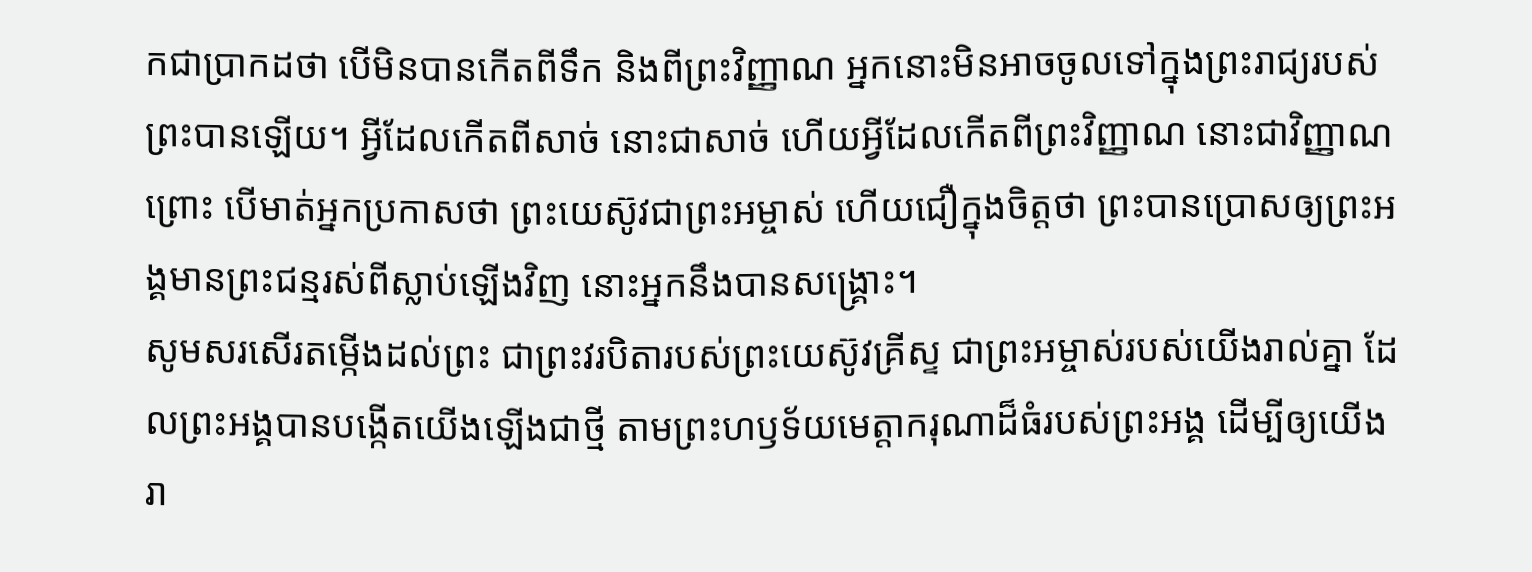កជាប្រាកដថា បើមិនបានកើតពីទឹក និងពីព្រះវិញ្ញាណ អ្នកនោះមិនអាចចូលទៅក្នុងព្រះរាជ្យរបស់ព្រះបានឡើយ។ អ្វីដែលកើតពីសាច់ នោះជាសាច់ ហើយអ្វីដែលកើតពីព្រះវិញ្ញាណ នោះជាវិញ្ញាណ
ព្រោះ បើមាត់អ្នកប្រកាសថា ព្រះយេស៊ូវជាព្រះអម្ចាស់ ហើយជឿក្នុងចិត្តថា ព្រះបានប្រោសឲ្យព្រះអង្គមានព្រះជន្មរស់ពីស្លាប់ឡើងវិញ នោះអ្នកនឹងបានសង្គ្រោះ។
សូមសរសើរតម្កើងដល់ព្រះ ជាព្រះវរបិតារបស់ព្រះយេស៊ូវគ្រីស្ទ ជាព្រះអម្ចាស់របស់យើងរាល់គ្នា ដែលព្រះអង្គបានបង្កើតយើងឡើងជាថ្មី តាមព្រះហឫទ័យមេត្តាករុណាដ៏ធំរបស់ព្រះអង្គ ដើម្បីឲ្យយើងរា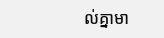ល់គ្នាមា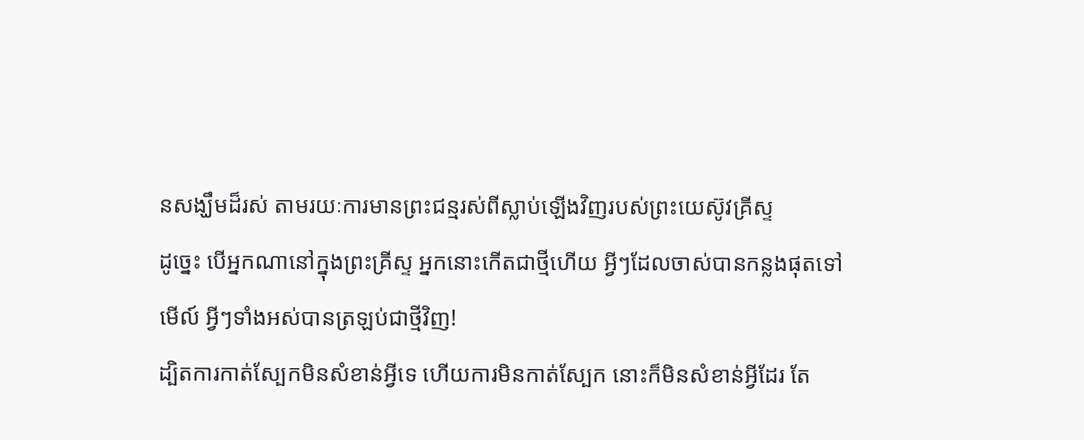នសង្ឃឹមដ៏រស់ តាមរយៈការមានព្រះជន្មរស់ពីស្លាប់ឡើងវិញរបស់ព្រះយេស៊ូវគ្រីស្ទ
ដូច្នេះ បើអ្នកណានៅក្នុងព្រះគ្រីស្ទ អ្នកនោះកើតជាថ្មីហើយ អ្វីៗដែលចាស់បានកន្លងផុតទៅ មើល៍ អ្វីៗទាំងអស់បានត្រឡប់ជាថ្មីវិញ!
ដ្បិតការកាត់ស្បែកមិនសំខាន់អ្វីទេ ហើយការមិនកាត់ស្បែក នោះក៏មិនសំខាន់អ្វីដែរ តែ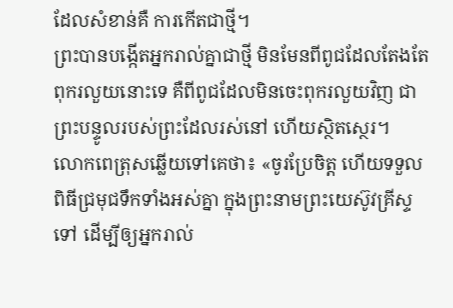ដែលសំខាន់គឺ ការកើតជាថ្មី។
ព្រះបានបង្កើតអ្នករាល់គ្នាជាថ្មី មិនមែនពីពូជដែលតែងតែពុករលួយនោះទេ គឺពីពូជដែលមិនចេះពុករលួយវិញ ជាព្រះបន្ទូលរបស់ព្រះដែលរស់នៅ ហើយស្ថិតស្ថេរ។
លោកពេត្រុសឆ្លើយទៅគេថា៖ «ចូរប្រែចិត្ត ហើយទទួលពិធីជ្រមុជទឹកទាំងអស់គ្នា ក្នុងព្រះនាមព្រះយេស៊ូវគ្រីស្ទទៅ ដើម្បីឲ្យអ្នករាល់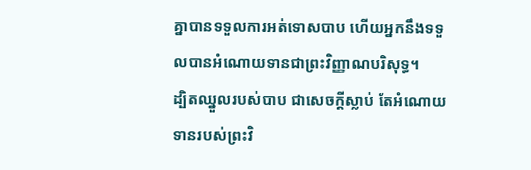គ្នាបានទទួលការអត់ទោសបាប ហើយអ្នកនឹងទទួលបានអំណោយទានជាព្រះវិញ្ញាណបរិសុទ្ធ។
ដ្បិតឈ្នួលរបស់បាប ជាសេចក្តីស្លាប់ តែអំណោយទានរបស់ព្រះវិ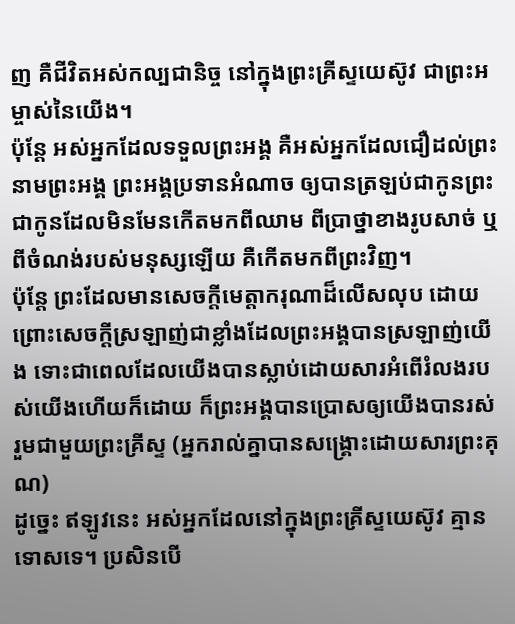ញ គឺជីវិតអស់កល្បជានិច្ច នៅក្នុងព្រះគ្រីស្ទយេស៊ូវ ជាព្រះអម្ចាស់នៃយើង។
ប៉ុន្តែ អស់អ្នកដែលទទួលព្រះអង្គ គឺអស់អ្នកដែលជឿដល់ព្រះនាមព្រះអង្គ ព្រះអង្គប្រទានអំណាច ឲ្យបានត្រឡប់ជាកូនព្រះ ជាកូនដែលមិនមែនកើតមកពីឈាម ពីប្រាថ្នាខាងរូបសាច់ ឬពីចំណង់របស់មនុស្សឡើយ គឺកើតមកពីព្រះវិញ។
ប៉ុន្តែ ព្រះដែលមានសេចក្តីមេត្តាករុណាដ៏លើសលុប ដោយព្រោះសេចក្តីស្រឡាញ់ជាខ្លាំងដែលព្រះអង្គបានស្រឡាញ់យើង ទោះជាពេលដែលយើងបានស្លាប់ដោយសារអំពើរំលងរបស់យើងហើយក៏ដោយ ក៏ព្រះអង្គបានប្រោសឲ្យយើងបានរស់ រួមជាមួយព្រះគ្រីស្ទ (អ្នករាល់គ្នាបានសង្រ្គោះដោយសារព្រះគុណ)
ដូច្នេះ ឥឡូវនេះ អស់អ្នកដែលនៅក្នុងព្រះគ្រីស្ទយេស៊ូវ គ្មានទោសទេ។ ប្រសិនបើ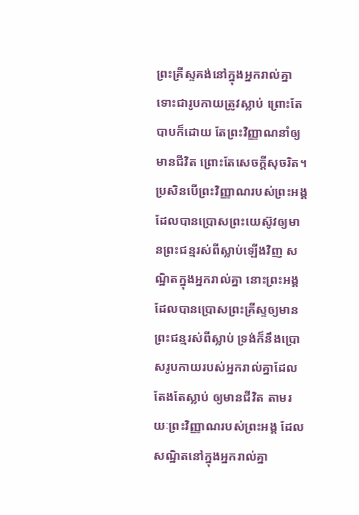ព្រះគ្រីស្ទគង់នៅក្នុងអ្នករាល់គ្នា ទោះជារូបកាយត្រូវស្លាប់ ព្រោះតែបាបក៏ដោយ តែព្រះវិញ្ញាណនាំឲ្យមានជីវិត ព្រោះតែសេចក្តីសុចរិត។ ប្រសិនបើព្រះវិញ្ញាណរបស់ព្រះអង្គ ដែលបានប្រោសព្រះយេស៊ូវឲ្យមានព្រះជន្មរស់ពីស្លាប់ឡើងវិញ សណ្ឋិតក្នុងអ្នករាល់គ្នា នោះព្រះអង្គដែលបានប្រោសព្រះគ្រីស្ទឲ្យមានព្រះជន្មរស់ពីស្លាប់ ទ្រង់ក៏នឹងប្រោសរូបកាយរបស់អ្នករាល់គ្នាដែលតែងតែស្លាប់ ឲ្យមានជីវិត តាមរយៈព្រះវិញ្ញាណរបស់ព្រះអង្គ ដែលសណ្ឋិតនៅក្នុងអ្នករាល់គ្នា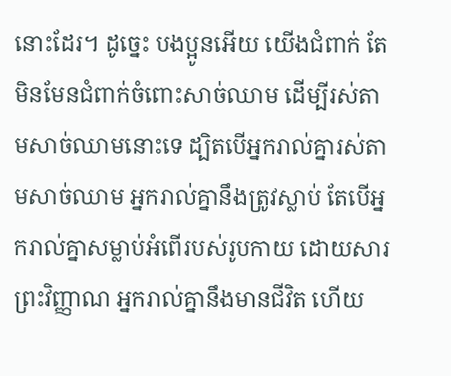នោះដែរ។ ដូច្នេះ បងប្អូនអើយ យើងជំពាក់ តែមិនមែនជំពាក់ចំពោះសាច់ឈាម ដើម្បីរស់តាមសាច់ឈាមនោះទេ ដ្បិតបើអ្នករាល់គ្នារស់តាមសាច់ឈាម អ្នករាល់គ្នានឹងត្រូវស្លាប់ តែបើអ្នករាល់គ្នាសម្លាប់អំពើរបស់រូបកាយ ដោយសារព្រះវិញ្ញាណ អ្នករាល់គ្នានឹងមានជីវិត ហើយ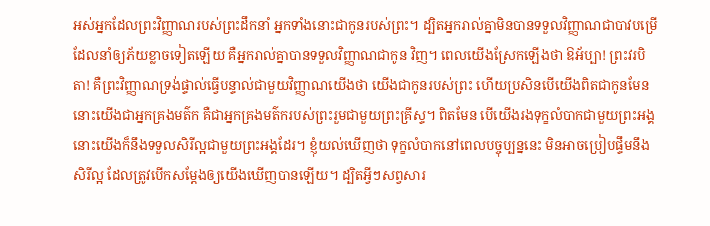អស់អ្នកដែលព្រះវិញ្ញាណរបស់ព្រះដឹកនាំ អ្នកទាំងនោះជាកូនរបស់ព្រះ។ ដ្បិតអ្នករាល់គ្នាមិនបានទទួលវិញ្ញាណជាបាវបម្រើ ដែលនាំឲ្យភ័យខ្លាចទៀតឡើយ គឺអ្នករាល់គ្នាបានទទួលវិញ្ញាណជាកូន វិញ។ ពេលយើងស្រែកឡើងថា ឱអ័ប្បា! ព្រះវរបិតា! គឺព្រះវិញ្ញាណទ្រង់ផ្ទាល់ធ្វើបន្ទាល់ជាមួយវិញ្ញាណយើងថា យើងជាកូនរបស់ព្រះ ហើយប្រសិនបើយើងពិតជាកូនមែន នោះយើងជាអ្នកគ្រងមត៌ក គឺជាអ្នកគ្រងមត៌ករបស់ព្រះរួមជាមួយព្រះគ្រីស្ទ។ ពិតមែន បើយើងរងទុក្ខលំបាកជាមួយព្រះអង្គ នោះយើងក៏នឹងទទួលសិរីល្អជាមួយព្រះអង្គដែរ។ ខ្ញុំយល់ឃើញថា ទុក្ខលំបាកនៅពេលបច្ចុប្បន្ននេះ មិនអាចប្រៀបផ្ទឹមនឹងសិរីល្អ ដែលត្រូវបើកសម្ដែងឲ្យយើងឃើញបានឡើយ។ ដ្បិតអ្វីៗសព្វសារ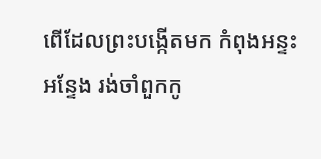ពើដែលព្រះបង្កើតមក កំពុងអន្ទះអន្ទែង រង់ចាំពួកកូ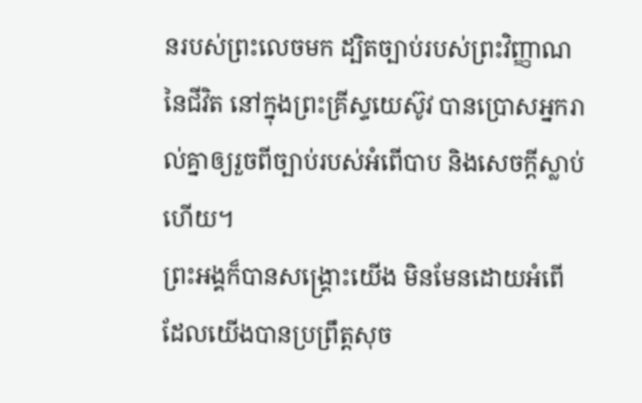នរបស់ព្រះលេចមក ដ្បិតច្បាប់របស់ព្រះវិញ្ញាណនៃជីវិត នៅក្នុងព្រះគ្រីស្ទយេស៊ូវ បានប្រោសអ្នករាល់គ្នាឲ្យរួចពីច្បាប់របស់អំពើបាប និងសេចក្តីស្លាប់ហើយ។
ព្រះអង្គក៏បានសង្គ្រោះយើង មិនមែនដោយអំពើដែលយើងបានប្រព្រឹត្តសុច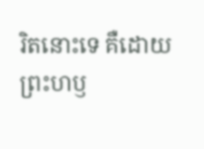រិតនោះទេ គឺដោយព្រះហឫ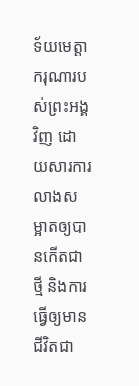ទ័យមេត្តាករុណារបស់ព្រះអង្គវិញ ដោយសារការលាងសម្អាតឲ្យបានកើតជាថ្មី និងការធ្វើឲ្យមានជីវិតជា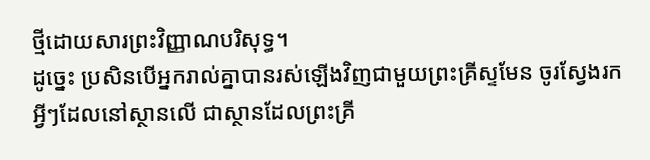ថ្មីដោយសារព្រះវិញ្ញាណបរិសុទ្ធ។
ដូច្នេះ ប្រសិនបើអ្នករាល់គ្នាបានរស់ឡើងវិញជាមួយព្រះគ្រីស្ទមែន ចូរស្វែងរកអ្វីៗដែលនៅស្ថានលើ ជាស្ថានដែលព្រះគ្រី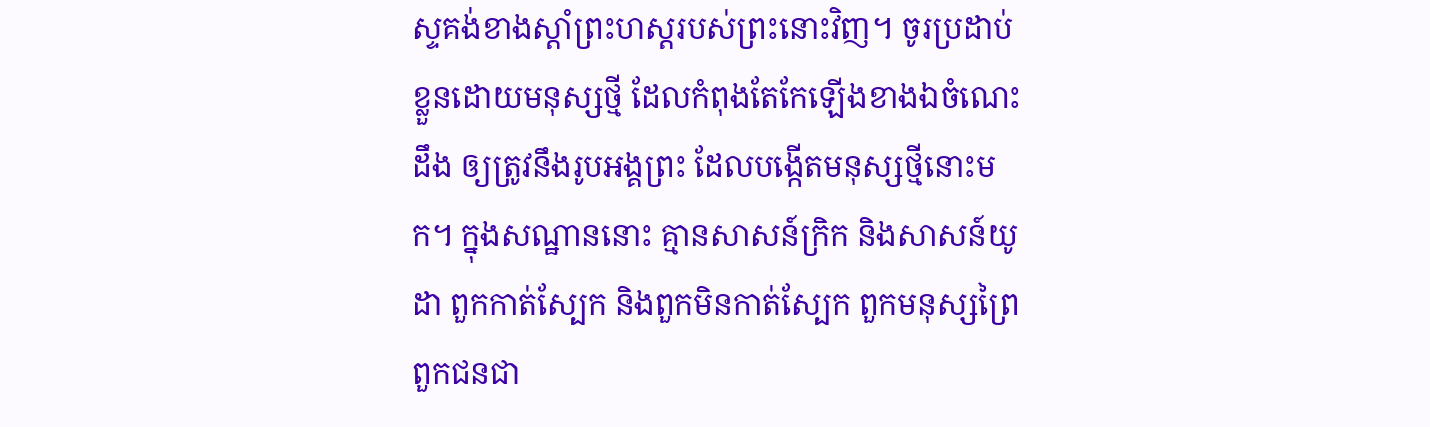ស្ទគង់ខាងស្តាំព្រះហស្តរបស់ព្រះនោះវិញ។ ចូរប្រដាប់ខ្លួនដោយមនុស្សថ្មី ដែលកំពុងតែកែឡើងខាងឯចំណេះដឹង ឲ្យត្រូវនឹងរូបអង្គព្រះ ដែលបង្កើតមនុស្សថ្មីនោះមក។ ក្នុងសណ្ឋាននោះ គ្មានសាសន៍ក្រិក និងសាសន៍យូដា ពួកកាត់ស្បែក និងពួកមិនកាត់ស្បែក ពួកមនុស្សព្រៃ ពួកជនជា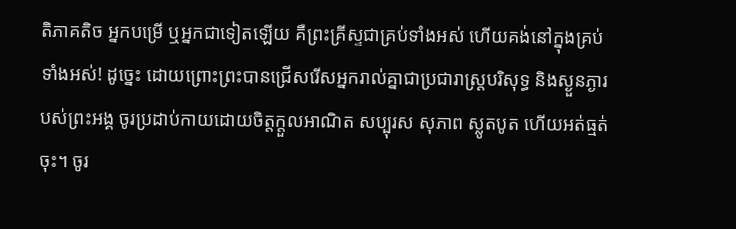តិភាគតិច អ្នកបម្រើ ឬអ្នកជាទៀតឡើយ គឺព្រះគ្រីស្ទជាគ្រប់ទាំងអស់ ហើយគង់នៅក្នុងគ្រប់ទាំងអស់! ដូច្នេះ ដោយព្រោះព្រះបានជ្រើសរើសអ្នករាល់គ្នាជាប្រជារាស្រ្តបរិសុទ្ធ និងស្ងួនភ្ងារបស់ព្រះអង្គ ចូរប្រដាប់កាយដោយចិត្តក្តួលអាណិត សប្បុរស សុភាព ស្លូតបូត ហើយអត់ធ្មត់ចុះ។ ចូរ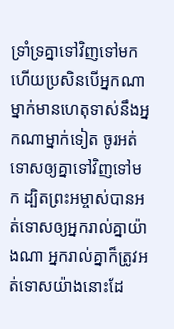ទ្រាំទ្រគ្នាទៅវិញទៅមក ហើយប្រសិនបើអ្នកណាម្នាក់មានហេតុទាស់នឹងអ្នកណាម្នាក់ទៀត ចូរអត់ទោសឲ្យគ្នាទៅវិញទៅមក ដ្បិតព្រះអម្ចាស់បានអត់ទោសឲ្យអ្នករាល់គ្នាយ៉ាងណា អ្នករាល់គ្នាក៏ត្រូវអត់ទោសយ៉ាងនោះដែ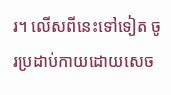រ។ លើសពីនេះទៅទៀត ចូរប្រដាប់កាយដោយសេច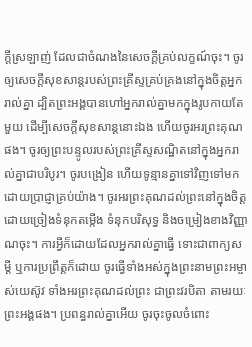ក្តីស្រឡាញ់ ដែលជាចំណងនៃសេចក្តីគ្រប់លក្ខណ៍ចុះ។ ចូរឲ្យសេចក្តីសុខសាន្តរបស់ព្រះគ្រីស្ទគ្រប់គ្រងនៅក្នុងចិត្តអ្នករាល់គ្នា ដ្បិតព្រះអង្គបានហៅអ្នករាល់គ្នាមកក្នុងរូបកាយតែមួយ ដើម្បីសេចក្ដីសុខសាន្តនោះឯង ហើយចូរអរព្រះគុណផង។ ចូរឲ្យព្រះបន្ទូលរបស់ព្រះគ្រីស្ទសណ្ឋិតនៅក្នុងអ្នករាល់គ្នាជាបរិបូរ។ ចូរបង្រៀន ហើយទូន្មានគ្នាទៅវិញទៅមក ដោយប្រាជ្ញាគ្រប់យ៉ាង។ ចូរអរព្រះគុណដល់ព្រះនៅក្នុងចិត្ត ដោយច្រៀងទំនុកតម្កើង ទំនុកបរិសុទ្ធ និងចម្រៀងខាងវិញ្ញាណចុះ។ ការអ្វីក៏ដោយដែលអ្នករាល់គ្នាធ្វើ ទោះជាពាក្យសម្ដី ឬការប្រព្រឹត្តក៏ដោយ ចូរធ្វើទាំងអស់ក្នុងព្រះនាមព្រះអម្ចាស់យេស៊ូវ ទាំងអរព្រះគុណដល់ព្រះ ជាព្រះវរបិតា តាមរយៈព្រះអង្គផង។ ប្រពន្ធរាល់គ្នាអើយ ចូរចុះចូលចំពោះ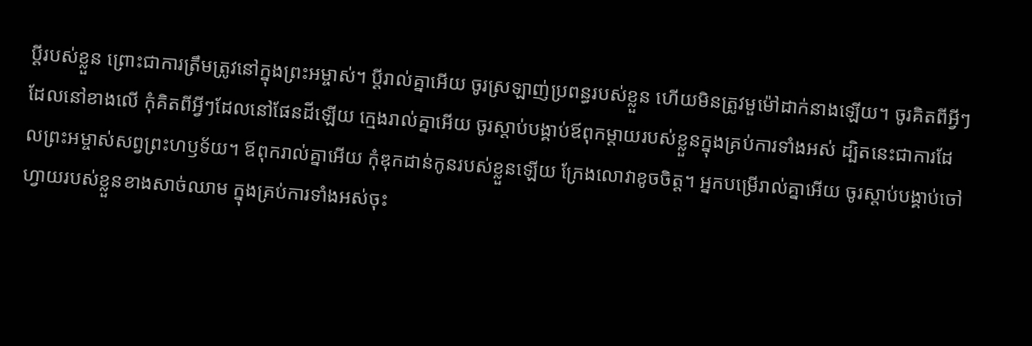ប្តីរបស់ខ្លួន ព្រោះជាការត្រឹមត្រូវនៅក្នុងព្រះអម្ចាស់។ ប្ដីរាល់គ្នាអើយ ចូរស្រឡាញ់ប្រពន្ធរបស់ខ្លួន ហើយមិនត្រូវមួម៉ៅដាក់នាងឡើយ។ ចូរគិតពីអ្វីៗដែលនៅខាងលើ កុំគិតពីអ្វីៗដែលនៅផែនដីឡើយ ក្មេងរាល់គ្នាអើយ ចូរស្តាប់បង្គាប់ឪពុកម្តាយរបស់ខ្លួនក្នុងគ្រប់ការទាំងអស់ ដ្បិតនេះជាការដែលព្រះអម្ចាស់សព្វព្រះហឫទ័យ។ ឪពុករាល់គ្នាអើយ កុំឌុកដាន់កូនរបស់ខ្លួនឡើយ ក្រែងលោវាខូចចិត្ត។ អ្នកបម្រើរាល់គ្នាអើយ ចូរស្តាប់បង្គាប់ចៅហ្វាយរបស់ខ្លួនខាងសាច់ឈាម ក្នុងគ្រប់ការទាំងអស់ចុះ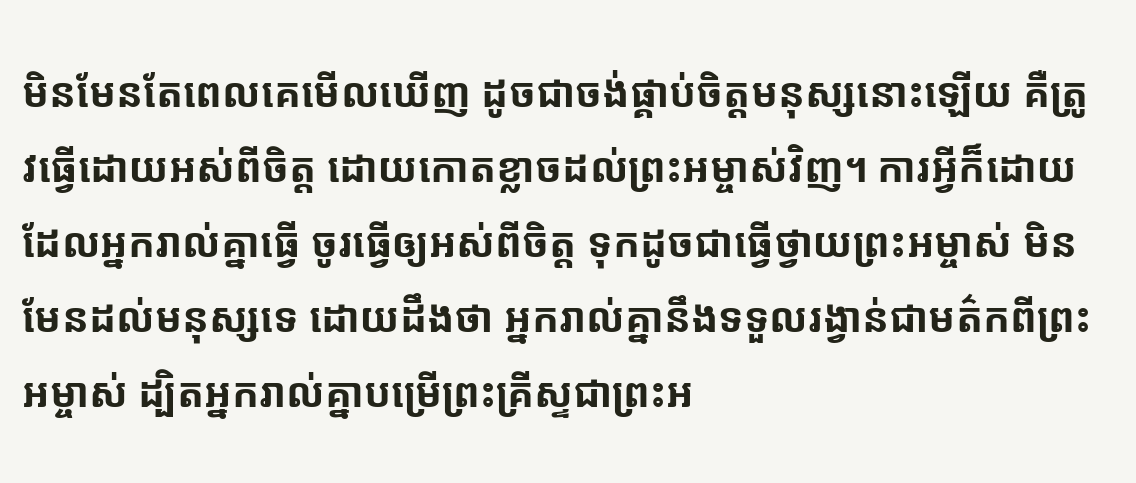មិនមែនតែពេលគេមើលឃើញ ដូចជាចង់ផ្គាប់ចិត្តមនុស្សនោះឡើយ គឺត្រូវធ្វើដោយអស់ពីចិត្ត ដោយកោតខ្លាចដល់ព្រះអម្ចាស់វិញ។ ការអ្វីក៏ដោយដែលអ្នករាល់គ្នាធ្វើ ចូរធ្វើឲ្យអស់ពីចិត្ត ទុកដូចជាធ្វើថ្វាយព្រះអម្ចាស់ មិនមែនដល់មនុស្សទេ ដោយដឹងថា អ្នករាល់គ្នានឹងទទួលរង្វាន់ជាមត៌កពីព្រះអម្ចាស់ ដ្បិតអ្នករាល់គ្នាបម្រើព្រះគ្រីស្ទជាព្រះអ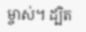ម្ចាស់។ ដ្បិត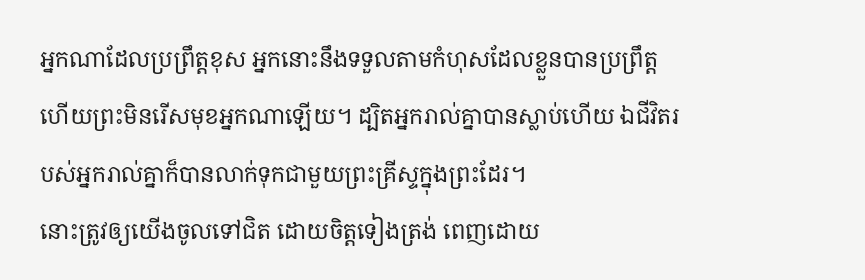អ្នកណាដែលប្រព្រឹត្តខុស អ្នកនោះនឹងទទួលតាមកំហុសដែលខ្លួនបានប្រព្រឹត្ត ហើយព្រះមិនរើសមុខអ្នកណាឡើយ។ ដ្បិតអ្នករាល់គ្នាបានស្លាប់ហើយ ឯជីវិតរបស់អ្នករាល់គ្នាក៏បានលាក់ទុកជាមួយព្រះគ្រីស្ទក្នុងព្រះដែរ។
នោះត្រូវឲ្យយើងចូលទៅជិត ដោយចិត្តទៀងត្រង់ ពេញដោយ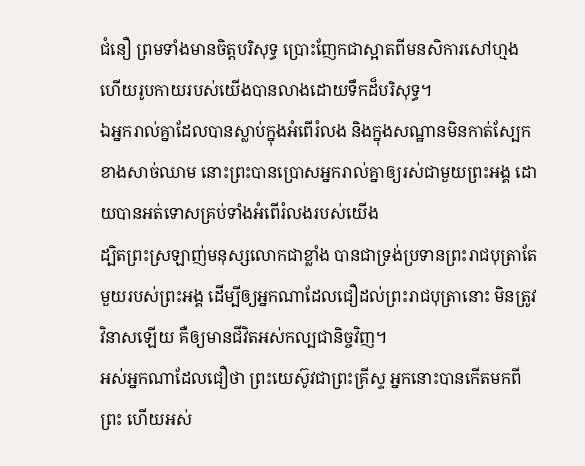ជំនឿ ព្រមទាំងមានចិត្តបរិសុទ្ធ ប្រោះញែកជាស្អាតពីមនសិការសៅហ្មង ហើយរូបកាយរបស់យើងបានលាងដោយទឹកដ៏បរិសុទ្ធ។
ឯអ្នករាល់គ្នាដែលបានស្លាប់ក្នុងអំពើរំលង និងក្នុងសណ្ឋានមិនកាត់ស្បែកខាងសាច់ឈាម នោះព្រះបានប្រោសអ្នករាល់គ្នាឲ្យរស់ជាមួយព្រះអង្គ ដោយបានអត់ទោសគ្រប់ទាំងអំពើរំលងរបស់យើង
ដ្បិតព្រះស្រឡាញ់មនុស្សលោកជាខ្លាំង បានជាទ្រង់ប្រទានព្រះរាជបុត្រាតែមួយរបស់ព្រះអង្គ ដើម្បីឲ្យអ្នកណាដែលជឿដល់ព្រះរាជបុត្រានោះ មិនត្រូវវិនាសឡើយ គឺឲ្យមានជីវិតអស់កល្បជានិច្ចវិញ។
អស់អ្នកណាដែលជឿថា ព្រះយេស៊ូវជាព្រះគ្រីស្ទ អ្នកនោះបានកើតមកពីព្រះ ហើយអស់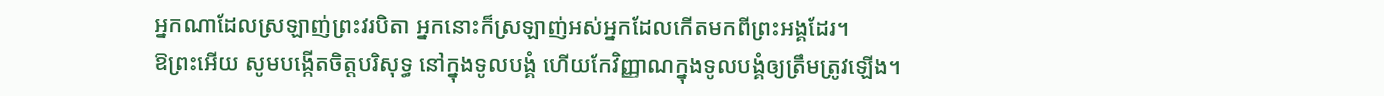អ្នកណាដែលស្រឡាញ់ព្រះវរបិតា អ្នកនោះក៏ស្រឡាញ់អស់អ្នកដែលកើតមកពីព្រះអង្គដែរ។
ឱព្រះអើយ សូមបង្កើតចិត្តបរិសុទ្ធ នៅក្នុងទូលបង្គំ ហើយកែវិញ្ញាណក្នុងទូលបង្គំឲ្យត្រឹមត្រូវឡើង។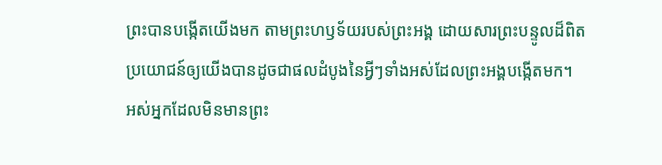ព្រះបានបង្កើតយើងមក តាមព្រះហឫទ័យរបស់ព្រះអង្គ ដោយសារព្រះបន្ទូលដ៏ពិត ប្រយោជន៍ឲ្យយើងបានដូចជាផលដំបូងនៃអ្វីៗទាំងអស់ដែលព្រះអង្គបង្កើតមក។
អស់អ្នកដែលមិនមានព្រះ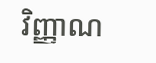វិញ្ញាណ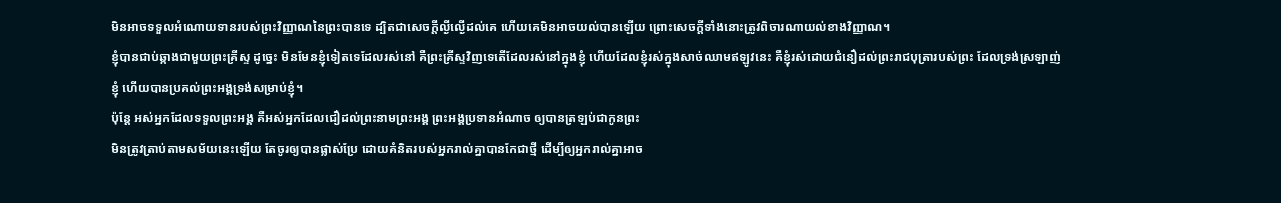មិនអាចទទួលអំណោយទានរបស់ព្រះវិញ្ញាណនៃព្រះបានទេ ដ្បិតជាសេចក្តីល្ងីល្ងើដល់គេ ហើយគេមិនអាចយល់បានឡើយ ព្រោះសេចក្តីទាំងនោះត្រូវពិចារណាយល់ខាងវិញ្ញាណ។
ខ្ញុំបានជាប់ឆ្កាងជាមួយព្រះគ្រីស្ទ ដូច្នេះ មិនមែនខ្ញុំទៀតទេដែលរស់នៅ គឺព្រះគ្រីស្ទវិញទេតើដែលរស់នៅក្នុងខ្ញុំ ហើយដែលខ្ញុំរស់ក្នុងសាច់ឈាមឥឡូវនេះ គឺខ្ញុំរស់ដោយជំនឿដល់ព្រះរាជបុត្រារបស់ព្រះ ដែលទ្រង់ស្រឡាញ់ខ្ញុំ ហើយបានប្រគល់ព្រះអង្គទ្រង់សម្រាប់ខ្ញុំ។
ប៉ុន្តែ អស់អ្នកដែលទទួលព្រះអង្គ គឺអស់អ្នកដែលជឿដល់ព្រះនាមព្រះអង្គ ព្រះអង្គប្រទានអំណាច ឲ្យបានត្រឡប់ជាកូនព្រះ
មិនត្រូវត្រាប់តាមសម័យនេះឡើយ តែចូរឲ្យបានផ្លាស់ប្រែ ដោយគំនិតរបស់អ្នករាល់គ្នាបានកែជាថ្មី ដើម្បីឲ្យអ្នករាល់គ្នាអាច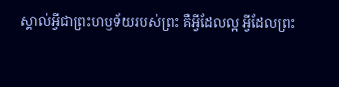ស្គាល់អ្វីជាព្រះហឫទ័យរបស់ព្រះ គឺអ្វីដែលល្អ អ្វីដែលព្រះ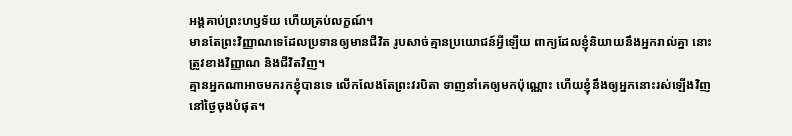អង្គគាប់ព្រះហឫទ័យ ហើយគ្រប់លក្ខណ៍។
មានតែព្រះវិញ្ញាណទេដែលប្រទានឲ្យមានជីវិត រូបសាច់គ្មានប្រយោជន៍អ្វីឡើយ ពាក្យដែលខ្ញុំនិយាយនឹងអ្នករាល់គ្នា នោះត្រូវខាងវិញ្ញាណ និងជីវិតវិញ។
គ្មានអ្នកណាអាចមករកខ្ញុំបានទេ លើកលែងតែព្រះវរបិតា ទាញនាំគេឲ្យមកប៉ុណ្ណោះ ហើយខ្ញុំនឹងឲ្យអ្នកនោះរស់ឡើងវិញ នៅថ្ងៃចុងបំផុត។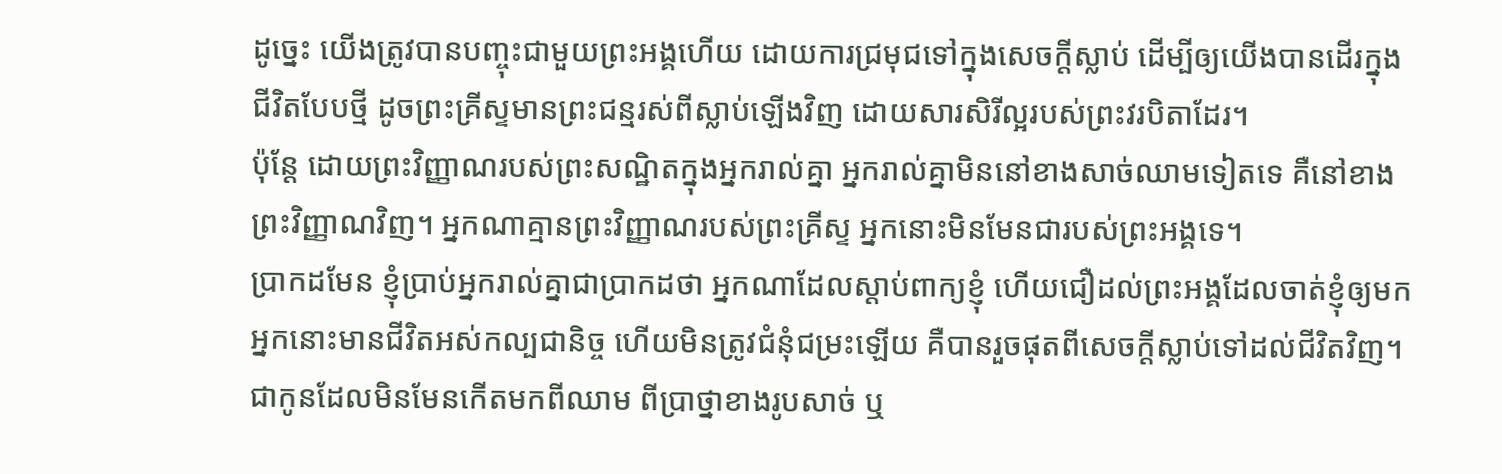ដូច្នេះ យើងត្រូវបានបញ្ចុះជាមួយព្រះអង្គហើយ ដោយការជ្រមុជទៅក្នុងសេចក្តីស្លាប់ ដើម្បីឲ្យយើងបានដើរក្នុងជីវិតបែបថ្មី ដូចព្រះគ្រីស្ទមានព្រះជន្មរស់ពីស្លាប់ឡើងវិញ ដោយសារសិរីល្អរបស់ព្រះវរបិតាដែរ។
ប៉ុន្តែ ដោយព្រះវិញ្ញាណរបស់ព្រះសណ្ឋិតក្នុងអ្នករាល់គ្នា អ្នករាល់គ្នាមិននៅខាងសាច់ឈាមទៀតទេ គឺនៅខាងព្រះវិញ្ញាណវិញ។ អ្នកណាគ្មានព្រះវិញ្ញាណរបស់ព្រះគ្រីស្ទ អ្នកនោះមិនមែនជារបស់ព្រះអង្គទេ។
ប្រាកដមែន ខ្ញុំប្រាប់អ្នករាល់គ្នាជាប្រាកដថា អ្នកណាដែលស្តាប់ពាក្យខ្ញុំ ហើយជឿដល់ព្រះអង្គដែលចាត់ខ្ញុំឲ្យមក អ្នកនោះមានជីវិតអស់កល្បជានិច្ច ហើយមិនត្រូវជំនុំជម្រះឡើយ គឺបានរួចផុតពីសេចក្តីស្លាប់ទៅដល់ជីវិតវិញ។
ជាកូនដែលមិនមែនកើតមកពីឈាម ពីប្រាថ្នាខាងរូបសាច់ ឬ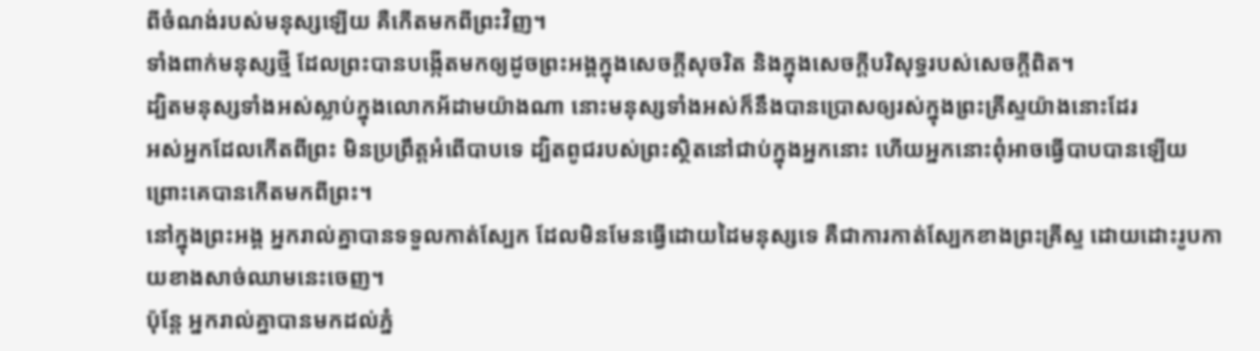ពីចំណង់របស់មនុស្សឡើយ គឺកើតមកពីព្រះវិញ។
ទាំងពាក់មនុស្សថ្មី ដែលព្រះបានបង្កើតមកឲ្យដូចព្រះអង្គក្នុងសេចក្តីសុចរិត និងក្នុងសេចក្តីបរិសុទ្ធរបស់សេចក្តីពិត។
ដ្បិតមនុស្សទាំងអស់ស្លាប់ក្នុងលោកអ័ដាមយ៉ាងណា នោះមនុស្សទាំងអស់ក៏នឹងបានប្រោសឲ្យរស់ក្នុងព្រះគ្រីស្ទយ៉ាងនោះដែរ
អស់អ្នកដែលកើតពីព្រះ មិនប្រព្រឹត្តអំពើបាបទេ ដ្បិតពូជរបស់ព្រះស្ថិតនៅជាប់ក្នុងអ្នកនោះ ហើយអ្នកនោះពុំអាចធ្វើបាបបានឡើយ ព្រោះគេបានកើតមកពីព្រះ។
នៅក្នុងព្រះអង្គ អ្នករាល់គ្នាបានទទួលកាត់ស្បែក ដែលមិនមែនធ្វើដោយដៃមនុស្សទេ គឺជាការកាត់ស្បែកខាងព្រះគ្រីស្ទ ដោយដោះរូបកាយខាងសាច់ឈាមនេះចេញ។
ប៉ុន្ដែ អ្នករាល់គ្នាបានមកដល់ភ្នំ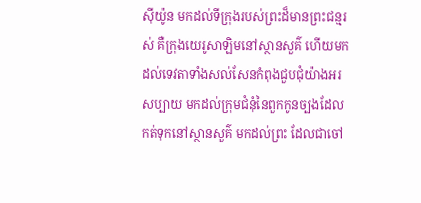ស៊ីយ៉ូន មកដល់ទីក្រុងរបស់ព្រះដ៏មានព្រះជន្មរស់ គឺក្រុងយេរូសាឡិមនៅស្ថានសួគ៌ ហើយមកដល់ទេវតាទាំងសល់សែនកំពុងជួបជុំយ៉ាងអរសប្បាយ មកដល់ក្រុមជំនុំនៃពួកកូនច្បងដែលកត់ទុកនៅស្ថានសួគ៌ មកដល់ព្រះ ដែលជាចៅ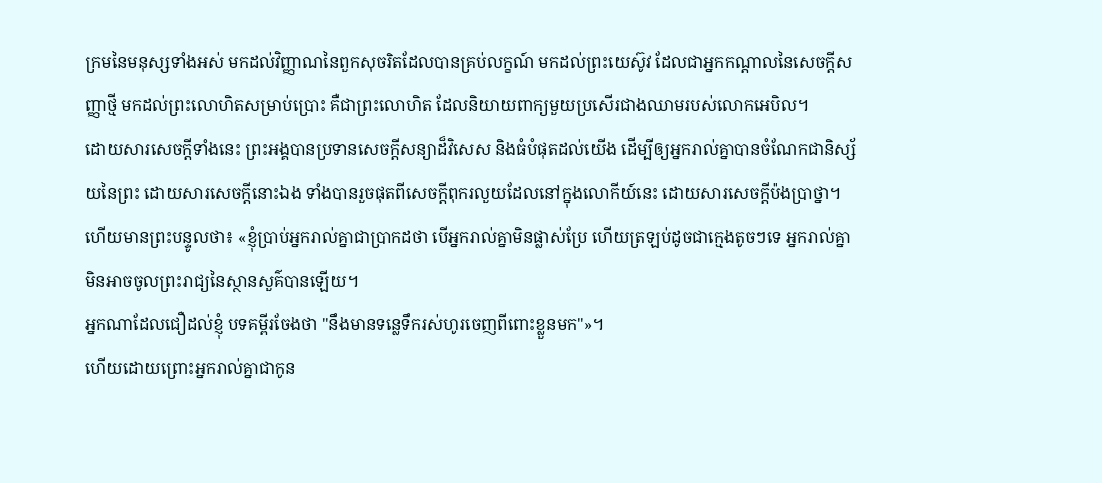ក្រមនៃមនុស្សទាំងអស់ មកដល់វិញ្ញាណនៃពួកសុចរិតដែលបានគ្រប់លក្ខណ៍ មកដល់ព្រះយេស៊ូវ ដែលជាអ្នកកណ្តាលនៃសេចក្ដីសញ្ញាថ្មី មកដល់ព្រះលោហិតសម្រាប់ប្រោះ គឺជាព្រះលោហិត ដែលនិយាយពាក្យមួយប្រសើរជាងឈាមរបស់លោកអេបិល។
ដោយសារសេចក្ដីទាំងនេះ ព្រះអង្គបានប្រទានសេចក្ដីសន្យាដ៏វិសេស និងធំបំផុតដល់យើង ដើម្បីឲ្យអ្នករាល់គ្នាបានចំណែកជានិស្ស័យនៃព្រះ ដោយសារសេចក្ដីនោះឯង ទាំងបានរួចផុតពីសេចក្ដីពុករលួយដែលនៅក្នុងលោកីយ៍នេះ ដោយសារសេចក្តីប៉ងប្រាថ្នា។
ហើយមានព្រះបន្ទូលថា៖ «ខ្ញុំប្រាប់អ្នករាល់គ្នាជាប្រាកដថា បើអ្នករាល់គ្នាមិនផ្លាស់ប្រែ ហើយត្រឡប់ដូចជាក្មេងតូចៗទេ អ្នករាល់គ្នាមិនអាចចូលព្រះរាជ្យនៃស្ថានសួគ៌បានឡើយ។
អ្នកណាដែលជឿដល់ខ្ញុំ បទគម្ពីរចែងថា "នឹងមានទន្លេទឹករស់ហូរចេញពីពោះខ្លួនមក"»។
ហើយដោយព្រោះអ្នករាល់គ្នាជាកូន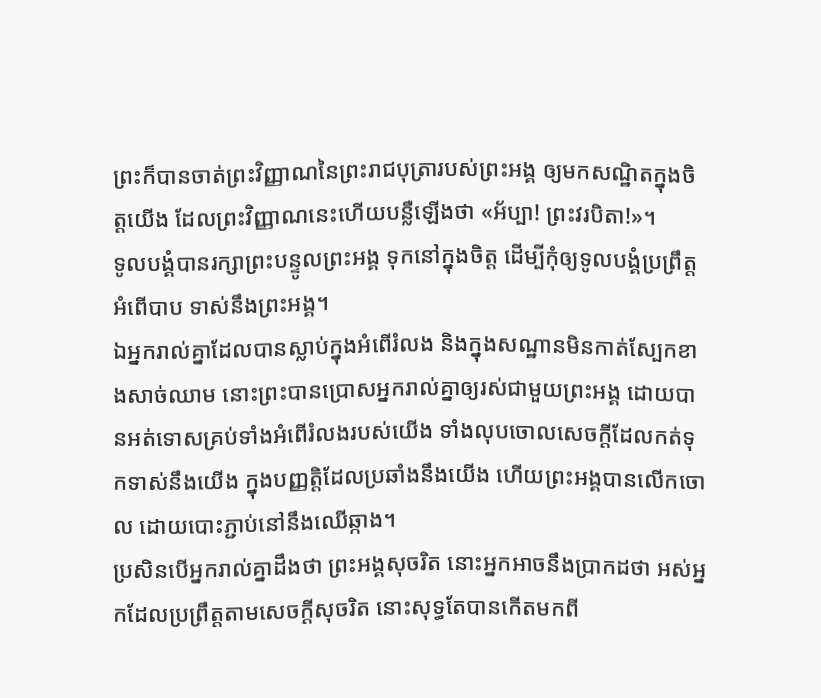ព្រះក៏បានចាត់ព្រះវិញ្ញាណនៃព្រះរាជបុត្រារបស់ព្រះអង្គ ឲ្យមកសណ្ឋិតក្នុងចិត្តយើង ដែលព្រះវិញ្ញាណនេះហើយបន្លឺឡើងថា «អ័ប្បា! ព្រះវរបិតា!»។
ទូលបង្គំបានរក្សាព្រះបន្ទូលព្រះអង្គ ទុកនៅក្នុងចិត្ត ដើម្បីកុំឲ្យទូលបង្គំប្រព្រឹត្តអំពើបាប ទាស់នឹងព្រះអង្គ។
ឯអ្នករាល់គ្នាដែលបានស្លាប់ក្នុងអំពើរំលង និងក្នុងសណ្ឋានមិនកាត់ស្បែកខាងសាច់ឈាម នោះព្រះបានប្រោសអ្នករាល់គ្នាឲ្យរស់ជាមួយព្រះអង្គ ដោយបានអត់ទោសគ្រប់ទាំងអំពើរំលងរបស់យើង ទាំងលុបចោលសេចក្តីដែលកត់ទុកទាស់នឹងយើង ក្នុងបញ្ញត្តិដែលប្រឆាំងនឹងយើង ហើយព្រះអង្គបានលើកចោល ដោយបោះភ្ជាប់នៅនឹងឈើឆ្កាង។
ប្រសិនបើអ្នករាល់គ្នាដឹងថា ព្រះអង្គសុចរិត នោះអ្នកអាចនឹងប្រាកដថា អស់អ្នកដែលប្រព្រឹត្តតាមសេចក្ដីសុចរិត នោះសុទ្ធតែបានកើតមកពី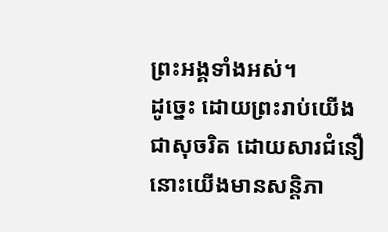ព្រះអង្គទាំងអស់។
ដូច្នេះ ដោយព្រះរាប់យើងជាសុចរិត ដោយសារជំនឿ នោះយើងមានសន្ដិភា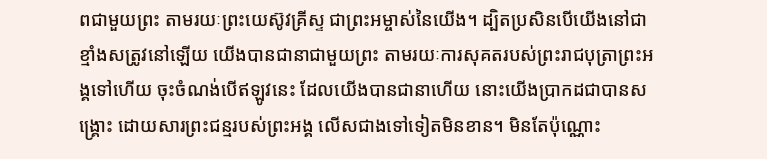ពជាមួយព្រះ តាមរយៈព្រះយេស៊ូវគ្រីស្ទ ជាព្រះអម្ចាស់នៃយើង។ ដ្បិតប្រសិនបើយើងនៅជាខ្មាំងសត្រូវនៅឡើយ យើងបានជានាជាមួយព្រះ តាមរយៈការសុគតរបស់ព្រះរាជបុត្រាព្រះអង្គទៅហើយ ចុះចំណង់បើឥឡូវនេះ ដែលយើងបានជានាហើយ នោះយើងប្រាកដជាបានសង្គ្រោះ ដោយសារព្រះជន្មរបស់ព្រះអង្គ លើសជាងទៅទៀតមិនខាន។ មិនតែប៉ុណ្ណោះ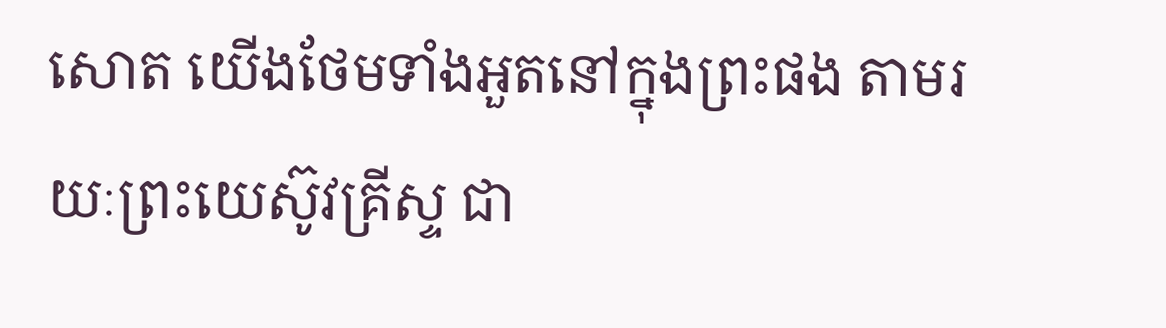សោត យើងថែមទាំងអួតនៅក្នុងព្រះផង តាមរយៈព្រះយេស៊ូវគ្រីស្ទ ជា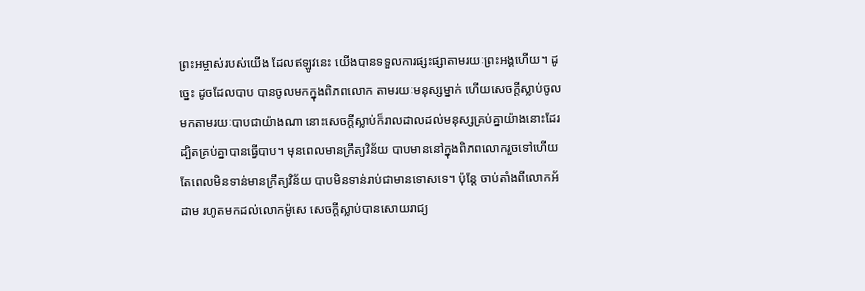ព្រះអម្ចាស់របស់យើង ដែលឥឡូវនេះ យើងបានទទួលការផ្សះផ្សាតាមរយៈព្រះអង្គហើយ។ ដូច្នេះ ដូចដែលបាប បានចូលមកក្នុងពិភពលោក តាមរយៈមនុស្សម្នាក់ ហើយសេចក្តីស្លាប់ចូលមកតាមរយៈបាបជាយ៉ាងណា នោះសេចក្តីស្លាប់ក៏រាលដាលដល់មនុស្សគ្រប់គ្នាយ៉ាងនោះដែរ ដ្បិតគ្រប់គ្នាបានធ្វើបាប។ មុនពេលមានក្រឹត្យវិន័យ បាបមាននៅក្នុងពិភពលោករួចទៅហើយ តែពេលមិនទាន់មានក្រឹត្យវិន័យ បាបមិនទាន់រាប់ជាមានទោសទេ។ ប៉ុន្តែ ចាប់តាំងពីលោកអ័ដាម រហូតមកដល់លោកម៉ូសេ សេចក្តីស្លាប់បានសោយរាជ្យ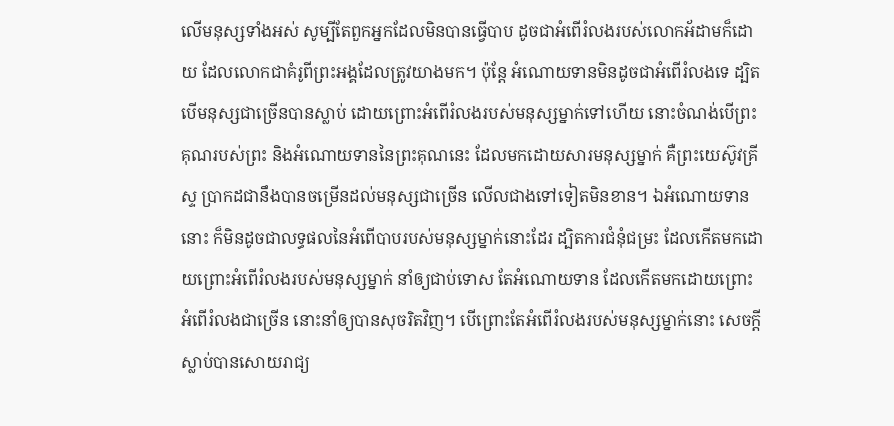លើមនុស្សទាំងអស់ សូម្បីតែពួកអ្នកដែលមិនបានធ្វើបាប ដូចជាអំពើរំលងរបស់លោកអ័ដាមក៏ដោយ ដែលលោកជាគំរូពីព្រះអង្គដែលត្រូវយាងមក។ ប៉ុន្តែ អំណោយទានមិនដូចជាអំពើរំលងទេ ដ្បិតបើមនុស្សជាច្រើនបានស្លាប់ ដោយព្រោះអំពើរំលងរបស់មនុស្សម្នាក់ទៅហើយ នោះចំណង់បើព្រះគុណរបស់ព្រះ និងអំណោយទាននៃព្រះគុណនេះ ដែលមកដោយសារមនុស្សម្នាក់ គឺព្រះយេស៊ូវគ្រីស្ទ ប្រាកដជានឹងបានចម្រើនដល់មនុស្សជាច្រើន លើលជាងទៅទៀតមិនខាន។ ឯអំណោយទាននោះ ក៏មិនដូចជាលទ្ធផលនៃអំពើបាបរបស់មនុស្សម្នាក់នោះដែរ ដ្បិតការជំនុំជម្រះ ដែលកើតមកដោយព្រោះអំពើរំលងរបស់មនុស្សម្នាក់ នាំឲ្យជាប់ទោស តែអំណោយទាន ដែលកើតមកដោយព្រោះអំពើរំលងជាច្រើន នោះនាំឲ្យបានសុចរិតវិញ។ បើព្រោះតែអំពើរំលងរបស់មនុស្សម្នាក់នោះ សេចក្តីស្លាប់បានសោយរាជ្យ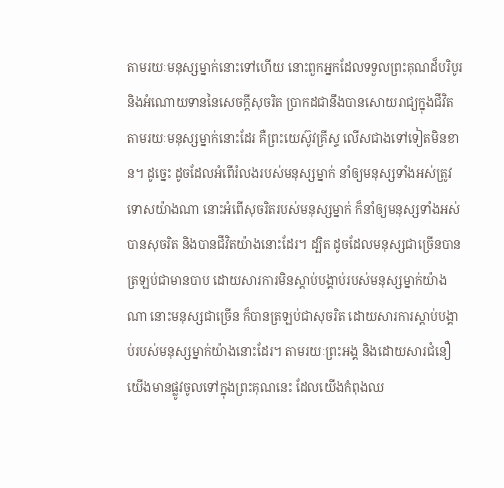តាមរយៈមនុស្សម្នាក់នោះទៅហើយ នោះពួកអ្នកដែលទទួលព្រះគុណដ៏បរិបូរ និងអំណោយទាននៃសេចក្តីសុចរិត ប្រាកដជានឹងបានសោយរាជ្យក្នុងជីវិត តាមរយៈមនុស្សម្នាក់នោះដែរ គឺព្រះយេស៊ូវគ្រីស្ទ លើសជាងទៅទៀតមិនខាន។ ដូច្នេះ ដូចដែលអំពើរំលងរបស់មនុស្សម្នាក់ នាំឲ្យមនុស្សទាំងអស់ត្រូវទោសយ៉ាងណា នោះអំពើសុចរិតរបស់មនុស្សម្នាក់ ក៏នាំឲ្យមនុស្សទាំងអស់បានសុចរិត និងបានជីវិតយ៉ាងនោះដែរ។ ដ្បិត ដូចដែលមនុស្សជាច្រើនបានត្រឡប់ជាមានបាប ដោយសារការមិនស្តាប់បង្គាប់របស់មនុស្សម្នាក់យ៉ាងណា នោះមនុស្សជាច្រើន ក៏បានត្រឡប់ជាសុចរិត ដោយសារការស្តាប់បង្គាប់របស់មនុស្សម្នាក់យ៉ាងនោះដែរ។ តាមរយៈព្រះអង្គ និងដោយសារជំនឿ យើងមានផ្លូវចូលទៅក្នុងព្រះគុណនេះ ដែលយើងកំពុងឈ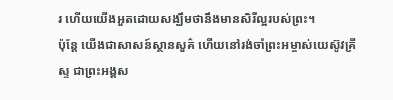រ ហើយយើងអួតដោយសង្ឃឹមថានឹងមានសិរីល្អរបស់ព្រះ។
ប៉ុន្តែ យើងជាសាសន៍ស្ថានសួគ៌ ហើយនៅរង់ចាំព្រះអម្ចាស់យេស៊ូវគ្រីស្ទ ជាព្រះអង្គស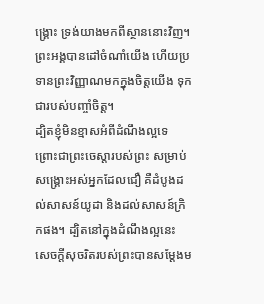ង្គ្រោះ ទ្រង់យាងមកពីស្ថាននោះវិញ។
ព្រះអង្គបានដៅចំណាំយើង ហើយប្រទានព្រះវិញ្ញាណមកក្នុងចិត្តយើង ទុកជារបស់បញ្ចាំចិត្ត។
ដ្បិតខ្ញុំមិនខ្មាសអំពីដំណឹងល្អទេ ព្រោះជាព្រះចេស្តារបស់ព្រះ សម្រាប់សង្គ្រោះអស់អ្នកដែលជឿ គឺដំបូងដល់សាសន៍យូដា និងដល់សាសន៍ក្រិកផង។ ដ្បិតនៅក្នុងដំណឹងល្អនេះ សេចក្តីសុចរិតរបស់ព្រះបានសម្ដែងម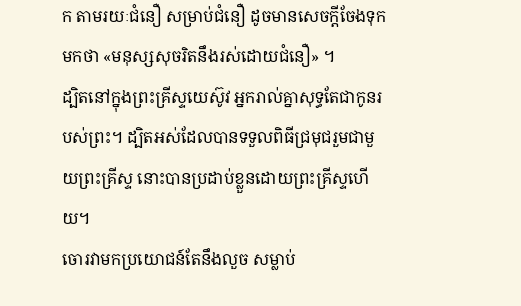ក តាមរយៈជំនឿ សម្រាប់ជំនឿ ដូចមានសេចក្តីចែងទុកមកថា «មនុស្សសុចរិតនឹងរស់ដោយជំនឿ» ។
ដ្បិតនៅក្នុងព្រះគ្រីស្ទយេស៊ូវ អ្នករាល់គ្នាសុទ្ធតែជាកូនរបស់ព្រះ។ ដ្បិតអស់ដែលបានទទួលពិធីជ្រមុជរួមជាមួយព្រះគ្រីស្ទ នោះបានប្រដាប់ខ្លួនដោយព្រះគ្រីស្ទហើយ។
ចោរវាមកប្រយោជន៍តែនឹងលួច សម្លាប់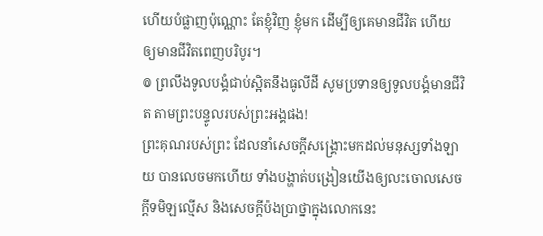ហើយបំផ្លាញប៉ុណ្ណោះ តែខ្ញុំវិញ ខ្ញុំមក ដើម្បីឲ្យគេមានជីវិត ហើយឲ្យមានជីវិតពេញបរិបូរ។
៙ ព្រលឹងទូលបង្គំជាប់ស្អិតនឹងធូលីដី សូមប្រទានឲ្យទូលបង្គំមានជីវិត តាមព្រះបន្ទូលរបស់ព្រះអង្គផង!
ព្រះគុណរបស់ព្រះ ដែលនាំសេចក្ដីសង្គ្រោះមកដល់មនុស្សទាំងឡាយ បានលេចមកហើយ ទាំងបង្ហាត់បង្រៀនយើងឲ្យលះចោលសេចក្ដីទមិឡល្មើស និងសេចក្ដីប៉ងប្រាថ្នាក្នុងលោកនេះ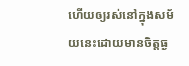ហើយឲ្យរស់នៅក្នុងសម័យនេះដោយមានចិត្តធ្ង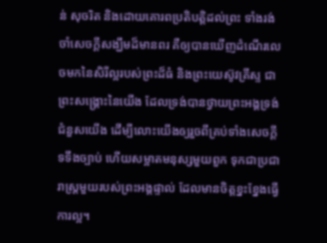ន់ សុចរិត និងដោយគោរពប្រតិបត្តិដល់ព្រះ ទាំងរង់ចាំសេចក្ដីសង្ឃឹមដ៏មានពរ គឺឲ្យបានឃើញដំណើរលេចមកនៃសិរីល្អរបស់ព្រះដ៏ធំ និងព្រះយេស៊ូវគ្រីស្ទ ជាព្រះសង្គ្រោះនៃយើង ដែលទ្រង់បានថ្វាយព្រះអង្គទ្រង់ជំនួសយើង ដើម្បីលោះយើងឲ្យរួចពីគ្រប់ទាំងសេចក្ដីទទឹងច្បាប់ ហើយសម្អាតមនុស្សមួយពួក ទុកជាប្រជារាស្ត្រមួយរបស់ព្រះអង្គផ្ទាល់ ដែលមានចិត្តខ្នះខ្នែងធ្វើការល្អ។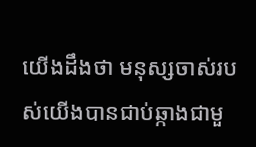យើងដឹងថា មនុស្សចាស់របស់យើងបានជាប់ឆ្កាងជាមួ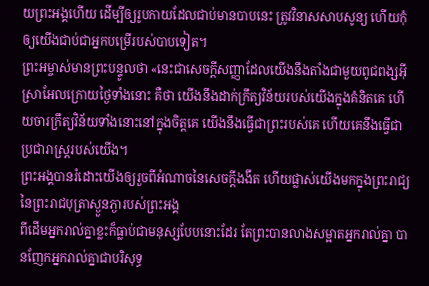យព្រះអង្គហើយ ដើម្បីឲ្យរូបកាយដែលជាប់មានបាបនេះ ត្រូវវិនាសសាបសូន្យ ហើយកុំឲ្យយើងជាប់ជាអ្នកបម្រើរបស់បាបទៀត។
ព្រះអម្ចាស់មានព្រះបន្ទូលថា «នេះជាសេចក្ដីសញ្ញាដែលយើងនឹងតាំងជាមួយពូជពង្សអ៊ីស្រាអែលក្រោយថ្ងៃទាំងនោះ គឺថា យើងនឹងដាក់ក្រឹត្យវិន័យរបស់យើងក្នុងគំនិតគេ ហើយចារក្រឹត្យវិន័យទាំងនោះនៅក្នុងចិត្តគេ យើងនឹងធ្វើជាព្រះរបស់គេ ហើយគេនឹងធ្វើជាប្រជារាស្ត្ររបស់យើង។
ព្រះអង្គបានរំដោះយើងឲ្យរួចពីអំណាចនៃសេចក្តីងងឹត ហើយផ្លាស់យើងមកក្នុងព្រះរាជ្យនៃព្រះរាជបុត្រាស្ងួនភ្ងារបស់ព្រះអង្គ
ពីដើមអ្នករាល់គ្នាខ្លះក៏ធ្លាប់ជាមនុស្សបែបនោះដែរ តែព្រះបានលាងសម្អាតអ្នករាល់គ្នា បានញែកអ្នករាល់គ្នាជាបរិសុទ្ធ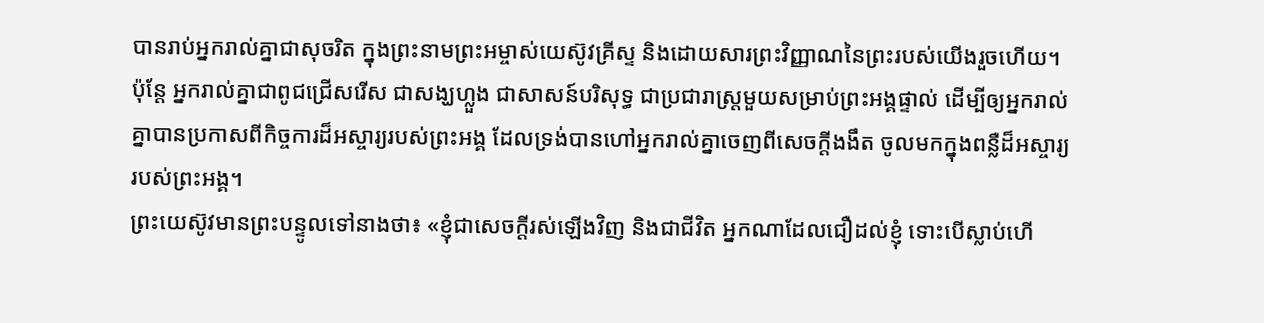បានរាប់អ្នករាល់គ្នាជាសុចរិត ក្នុងព្រះនាមព្រះអម្ចាស់យេស៊ូវគ្រីស្ទ និងដោយសារព្រះវិញ្ញាណនៃព្រះរបស់យើងរួចហើយ។
ប៉ុន្តែ អ្នករាល់គ្នាជាពូជជ្រើសរើស ជាសង្ឃហ្លួង ជាសាសន៍បរិសុទ្ធ ជាប្រជារាស្ត្រមួយសម្រាប់ព្រះអង្គផ្ទាល់ ដើម្បីឲ្យអ្នករាល់គ្នាបានប្រកាសពីកិច្ចការដ៏អស្ចារ្យរបស់ព្រះអង្គ ដែលទ្រង់បានហៅអ្នករាល់គ្នាចេញពីសេចក្តីងងឹត ចូលមកក្នុងពន្លឺដ៏អស្ចារ្យរបស់ព្រះអង្គ។
ព្រះយេស៊ូវមានព្រះបន្ទូលទៅនាងថា៖ «ខ្ញុំជាសេចក្តីរស់ឡើងវិញ និងជាជីវិត អ្នកណាដែលជឿដល់ខ្ញុំ ទោះបើស្លាប់ហើ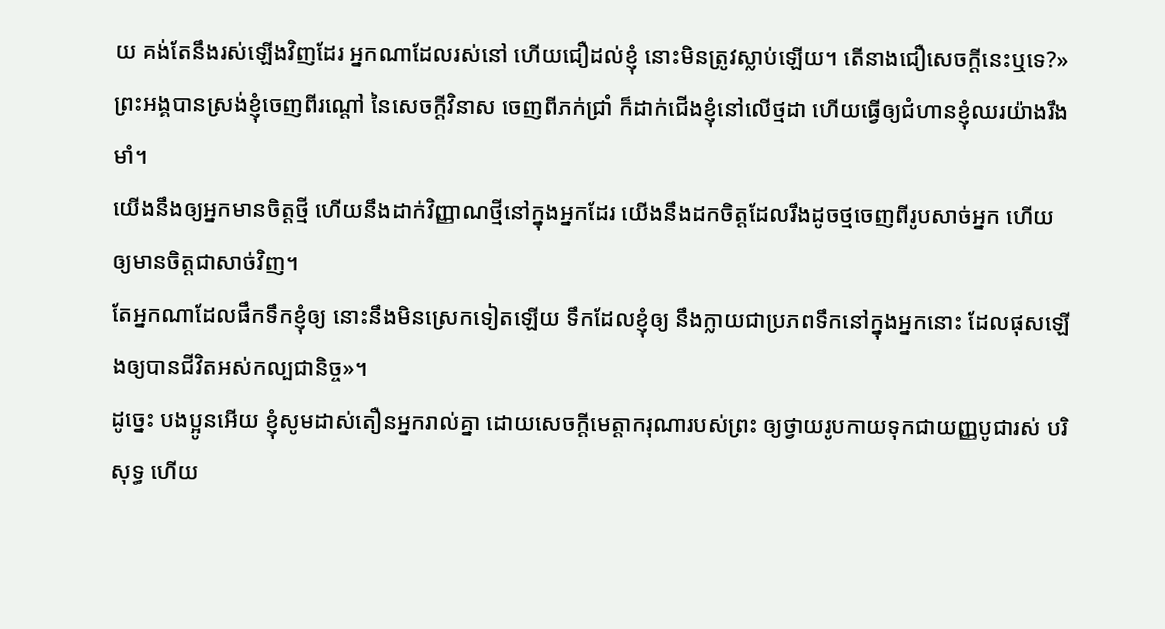យ គង់តែនឹងរស់ឡើងវិញដែរ អ្នកណាដែលរស់នៅ ហើយជឿដល់ខ្ញុំ នោះមិនត្រូវស្លាប់ឡើយ។ តើនាងជឿសេចក្តីនេះឬទេ?»
ព្រះអង្គបានស្រង់ខ្ញុំចេញពីរណ្ដៅ នៃសេចក្ដីវិនាស ចេញពីភក់ជ្រាំ ក៏ដាក់ជើងខ្ញុំនៅលើថ្មដា ហើយធ្វើឲ្យជំហានខ្ញុំឈរយ៉ាងរឹងមាំ។
យើងនឹងឲ្យអ្នកមានចិត្តថ្មី ហើយនឹងដាក់វិញ្ញាណថ្មីនៅក្នុងអ្នកដែរ យើងនឹងដកចិត្តដែលរឹងដូចថ្មចេញពីរូបសាច់អ្នក ហើយឲ្យមានចិត្តជាសាច់វិញ។
តែអ្នកណាដែលផឹកទឹកខ្ញុំឲ្យ នោះនឹងមិនស្រេកទៀតឡើយ ទឹកដែលខ្ញុំឲ្យ នឹងក្លាយជាប្រភពទឹកនៅក្នុងអ្នកនោះ ដែលផុសឡើងឲ្យបានជីវិតអស់កល្បជានិច្ច»។
ដូច្នេះ បងប្អូនអើយ ខ្ញុំសូមដាស់តឿនអ្នករាល់គ្នា ដោយសេចក្តីមេត្តាករុណារបស់ព្រះ ឲ្យថ្វាយរូបកាយទុកជាយញ្ញបូជារស់ បរិសុទ្ធ ហើយ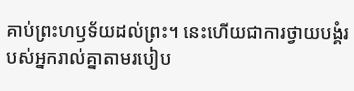គាប់ព្រះហឫទ័យដល់ព្រះ។ នេះហើយជាការថ្វាយបង្គំរបស់អ្នករាល់គ្នាតាមរបៀប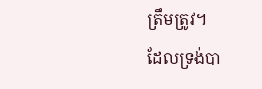ត្រឹមត្រូវ។
ដែលទ្រង់បា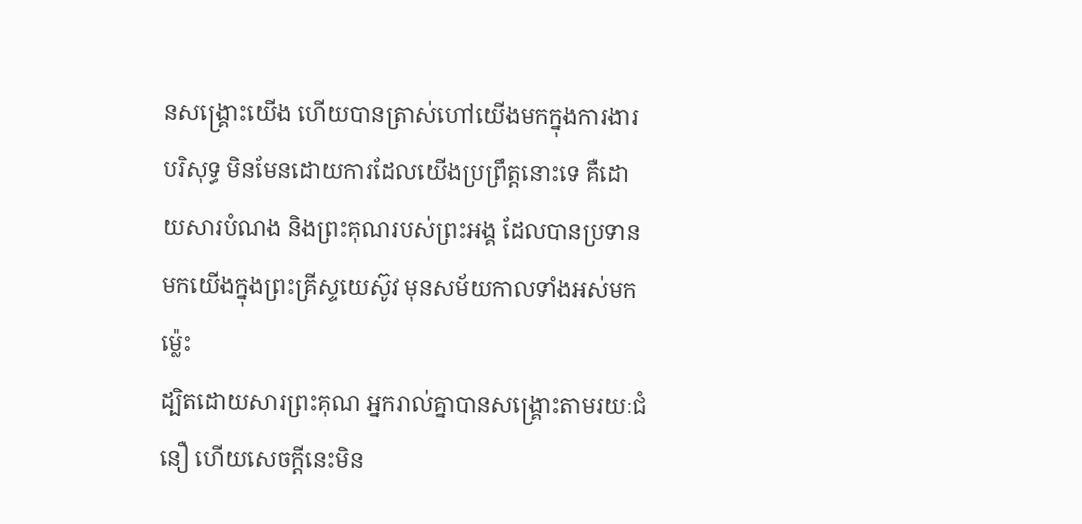នសង្គ្រោះយើង ហើយបានត្រាស់ហៅយើងមកក្នុងការងារបរិសុទ្ធ មិនមែនដោយការដែលយើងប្រព្រឹត្តនោះទេ គឺដោយសារបំណង និងព្រះគុណរបស់ព្រះអង្គ ដែលបានប្រទានមកយើងក្នុងព្រះគ្រីស្ទយេស៊ូវ មុនសម័យកាលទាំងអស់មកម៉្លេះ
ដ្បិតដោយសារព្រះគុណ អ្នករាល់គ្នាបានសង្គ្រោះតាមរយៈជំនឿ ហើយសេចក្តីនេះមិន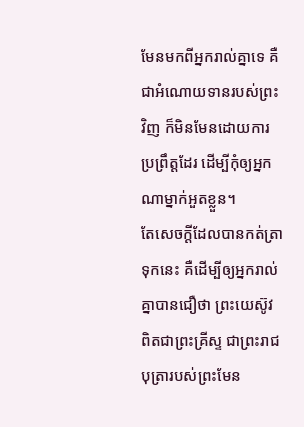មែនមកពីអ្នករាល់គ្នាទេ គឺជាអំណោយទានរបស់ព្រះវិញ ក៏មិនមែនដោយការប្រព្រឹត្តដែរ ដើម្បីកុំឲ្យអ្នកណាម្នាក់អួតខ្លួន។
តែសេចក្ដីដែលបានកត់ត្រាទុកនេះ គឺដើម្បីឲ្យអ្នករាល់គ្នាបានជឿថា ព្រះយេស៊ូវពិតជាព្រះគ្រីស្ទ ជាព្រះរាជបុត្រារបស់ព្រះមែន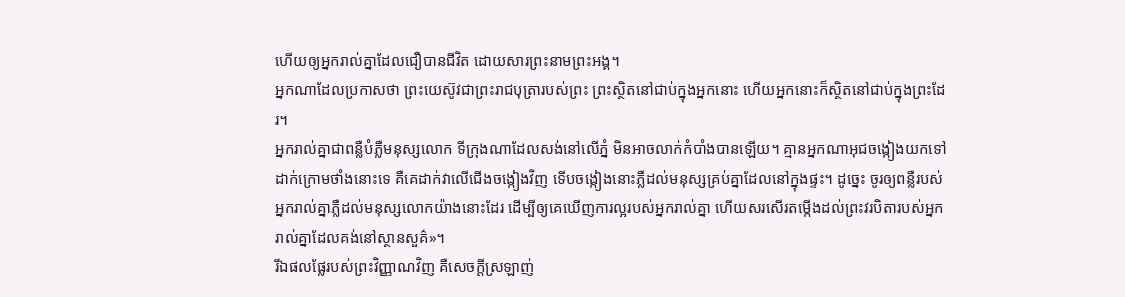ហើយឲ្យអ្នករាល់គ្នាដែលជឿបានជីវិត ដោយសារព្រះនាមព្រះអង្គ។
អ្នកណាដែលប្រកាសថា ព្រះយេស៊ូវជាព្រះរាជបុត្រារបស់ព្រះ ព្រះស្ថិតនៅជាប់ក្នុងអ្នកនោះ ហើយអ្នកនោះក៏ស្ថិតនៅជាប់ក្នុងព្រះដែរ។
អ្នករាល់គ្នាជាពន្លឺបំភ្លឺមនុស្សលោក ទីក្រុងណាដែលសង់នៅលើភ្នំ មិនអាចលាក់កំបាំងបានឡើយ។ គ្មានអ្នកណាអុជចង្កៀងយកទៅដាក់ក្រោមថាំងនោះទេ គឺគេដាក់វាលើជើងចង្កៀងវិញ ទើបចង្កៀងនោះភ្លឺដល់មនុស្សគ្រប់គ្នាដែលនៅក្នុងផ្ទះ។ ដូច្នេះ ចូរឲ្យពន្លឺរបស់អ្នករាល់គ្នាភ្លឺដល់មនុស្សលោកយ៉ាងនោះដែរ ដើម្បីឲ្យគេឃើញការល្អរបស់អ្នករាល់គ្នា ហើយសរសើរតម្កើងដល់ព្រះវរបិតារបស់អ្នករាល់គ្នាដែលគង់នៅស្ថានសួគ៌»។
រីឯផលផ្លែរបស់ព្រះវិញ្ញាណវិញ គឺសេចក្ដីស្រឡាញ់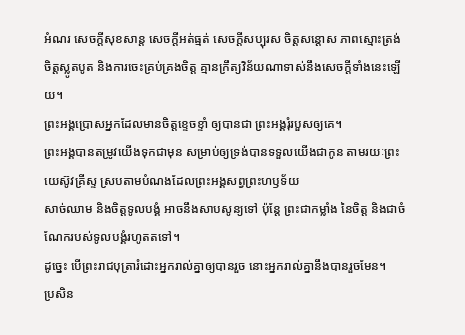អំណរ សេចក្ដីសុខសាន្ត សេចក្ដីអត់ធ្មត់ សេចក្ដីសប្បុរស ចិត្តសន្ដោស ភាពស្មោះត្រង់ ចិត្តស្លូតបូត និងការចេះគ្រប់គ្រងចិត្ត គ្មានក្រឹត្យវិន័យណាទាស់នឹងសេចក្ដីទាំងនេះឡើយ។
ព្រះអង្គប្រោសអ្នកដែលមានចិត្តខ្ទេចខ្ទាំ ឲ្យបានជា ព្រះអង្គរុំរបួសឲ្យគេ។
ព្រះអង្គបានតម្រូវយើងទុកជាមុន សម្រាប់ឲ្យទ្រង់បានទទួលយើងជាកូន តាមរយៈព្រះយេស៊ូវគ្រីស្ទ ស្របតាមបំណងដែលព្រះអង្គសព្វព្រះហឫទ័យ
សាច់ឈាម និងចិត្តទូលបង្គំ អាចនឹងសាបសូន្យទៅ ប៉ុន្តែ ព្រះជាកម្លាំង នៃចិត្ត និងជាចំណែករបស់ទូលបង្គំរហូតតទៅ។
ដូច្នេះ បើព្រះរាជបុត្រារំដោះអ្នករាល់គ្នាឲ្យបានរួច នោះអ្នករាល់គ្នានឹងបានរួចមែន។
ប្រសិន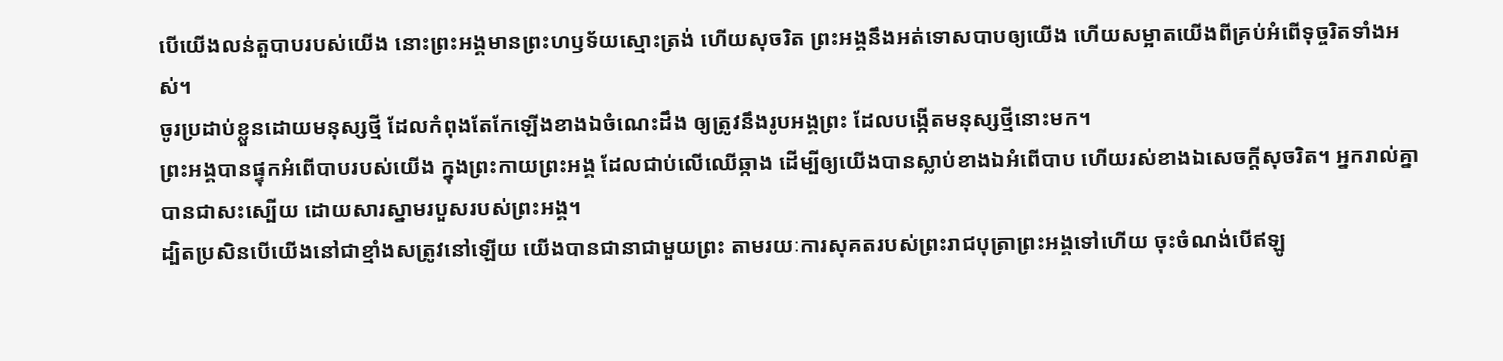បើយើងលន់តួបាបរបស់យើង នោះព្រះអង្គមានព្រះហឫទ័យស្មោះត្រង់ ហើយសុចរិត ព្រះអង្គនឹងអត់ទោសបាបឲ្យយើង ហើយសម្អាតយើងពីគ្រប់អំពើទុច្ចរិតទាំងអស់។
ចូរប្រដាប់ខ្លួនដោយមនុស្សថ្មី ដែលកំពុងតែកែឡើងខាងឯចំណេះដឹង ឲ្យត្រូវនឹងរូបអង្គព្រះ ដែលបង្កើតមនុស្សថ្មីនោះមក។
ព្រះអង្គបានផ្ទុកអំពើបាបរបស់យើង ក្នុងព្រះកាយព្រះអង្គ ដែលជាប់លើឈើឆ្កាង ដើម្បីឲ្យយើងបានស្លាប់ខាងឯអំពើបាប ហើយរស់ខាងឯសេចក្តីសុចរិត។ អ្នករាល់គ្នាបានជាសះស្បើយ ដោយសារស្នាមរបួសរបស់ព្រះអង្គ។
ដ្បិតប្រសិនបើយើងនៅជាខ្មាំងសត្រូវនៅឡើយ យើងបានជានាជាមួយព្រះ តាមរយៈការសុគតរបស់ព្រះរាជបុត្រាព្រះអង្គទៅហើយ ចុះចំណង់បើឥឡូ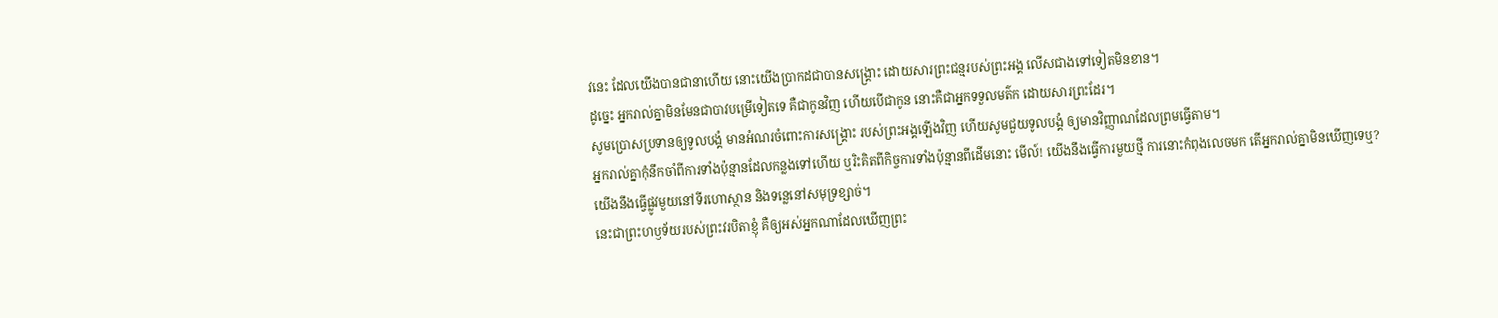វនេះ ដែលយើងបានជានាហើយ នោះយើងប្រាកដជាបានសង្គ្រោះ ដោយសារព្រះជន្មរបស់ព្រះអង្គ លើសជាងទៅទៀតមិនខាន។
ដូច្នេះ អ្នករាល់គ្នាមិនមែនជាបាវបម្រើទៀតទេ គឺជាកូនវិញ ហើយបើជាកូន នោះគឺជាអ្នកទទួលមត៌ក ដោយសារព្រះដែរ។
សូមប្រោសប្រទានឲ្យទូលបង្គំ មានអំណរចំពោះការសង្គ្រោះ របស់ព្រះអង្គឡើងវិញ ហើយសូមជួយទូលបង្គំ ឲ្យមានវិញ្ញាណដែលព្រមធ្វើតាម។
អ្នករាល់គ្នាកុំនឹកចាំពីការទាំងប៉ុន្មានដែលកន្លងទៅហើយ ឬរិះគិតពីកិច្ចការទាំងប៉ុន្មានពីដើមនោះ មើល៍! យើងនឹងធ្វើការមួយថ្មី ការនោះកំពុងលេចមក តើអ្នករាល់គ្នាមិនឃើញទេឬ? យើងនឹងធ្វើផ្លូវមួយនៅទីរហោស្ថាន និងទន្លេនៅសមុទ្រខ្សាច់។
នេះជាព្រះហឫទ័យរបស់ព្រះវរបិតាខ្ញុំ គឺឲ្យអស់អ្នកណាដែលឃើញព្រះ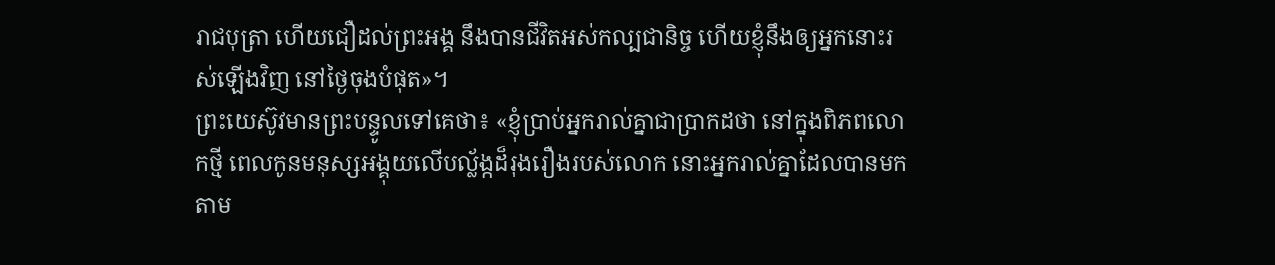រាជបុត្រា ហើយជឿដល់ព្រះអង្គ នឹងបានជីវិតអស់កល្បជានិច្ច ហើយខ្ញុំនឹងឲ្យអ្នកនោះរស់ឡើងវិញ នៅថ្ងៃចុងបំផុត»។
ព្រះយេស៊ូវមានព្រះបន្ទូលទៅគេថា៖ «ខ្ញុំប្រាប់អ្នករាល់គ្នាជាប្រាកដថា នៅក្នុងពិភពលោកថ្មី ពេលកូនមនុស្សអង្គុយលើបល្ល័ង្កដ៏រុងរឿងរបស់លោក នោះអ្នករាល់គ្នាដែលបានមកតាម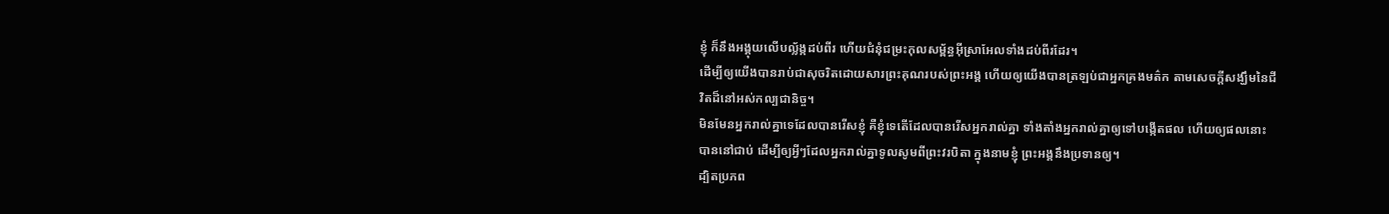ខ្ញុំ ក៏នឹងអង្គុយលើបល្ល័ង្កដប់ពីរ ហើយជំនុំជម្រះកុលសម្ព័ន្ធអ៊ីស្រាអែលទាំងដប់ពីរដែរ។
ដើម្បីឲ្យយើងបានរាប់ជាសុចរិតដោយសារព្រះគុណរបស់ព្រះអង្គ ហើយឲ្យយើងបានត្រឡប់ជាអ្នកគ្រងមត៌ក តាមសេចក្ដីសង្ឃឹមនៃជីវិតដ៏នៅអស់កល្បជានិច្ច។
មិនមែនអ្នករាល់គ្នាទេដែលបានរើសខ្ញុំ គឺខ្ញុំទេតើដែលបានរើសអ្នករាល់គ្នា ទាំងតាំងអ្នករាល់គ្នាឲ្យទៅបង្កើតផល ហើយឲ្យផលនោះបាននៅជាប់ ដើម្បីឲ្យអ្វីៗដែលអ្នករាល់គ្នាទូលសូមពីព្រះវរបិតា ក្នុងនាមខ្ញុំ ព្រះអង្គនឹងប្រទានឲ្យ។
ដ្បិតប្រភព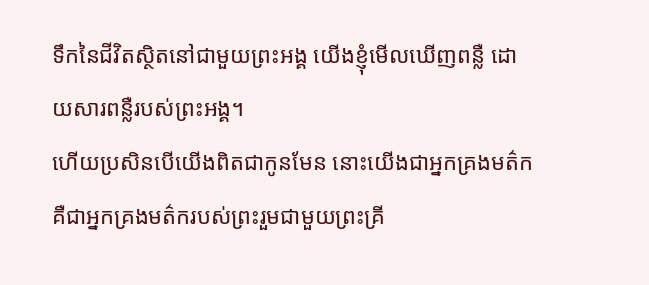ទឹកនៃជីវិតស្ថិតនៅជាមួយព្រះអង្គ យើងខ្ញុំមើលឃើញពន្លឺ ដោយសារពន្លឺរបស់ព្រះអង្គ។
ហើយប្រសិនបើយើងពិតជាកូនមែន នោះយើងជាអ្នកគ្រងមត៌ក គឺជាអ្នកគ្រងមត៌ករបស់ព្រះរួមជាមួយព្រះគ្រី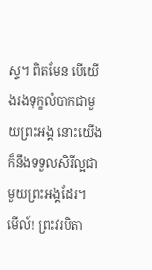ស្ទ។ ពិតមែន បើយើងរងទុក្ខលំបាកជាមួយព្រះអង្គ នោះយើងក៏នឹងទទួលសិរីល្អជាមួយព្រះអង្គដែរ។
មើល៍! ព្រះវរបិតា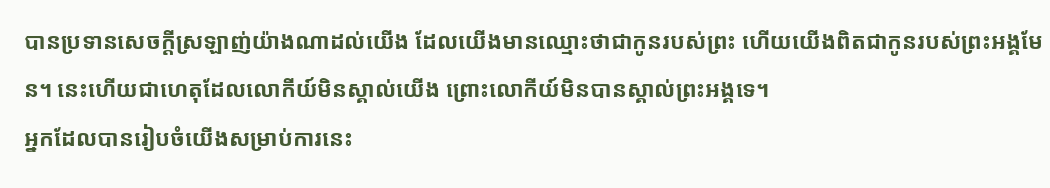បានប្រទានសេចក្ដីស្រឡាញ់យ៉ាងណាដល់យើង ដែលយើងមានឈ្មោះថាជាកូនរបស់ព្រះ ហើយយើងពិតជាកូនរបស់ព្រះអង្គមែន។ នេះហើយជាហេតុដែលលោកីយ៍មិនស្គាល់យើង ព្រោះលោកីយ៍មិនបានស្គាល់ព្រះអង្គទេ។
អ្នកដែលបានរៀបចំយើងសម្រាប់ការនេះ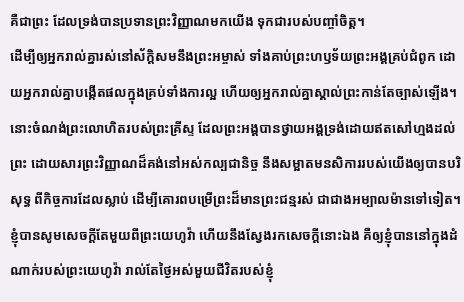គឺជាព្រះ ដែលទ្រង់បានប្រទានព្រះវិញ្ញាណមកយើង ទុកជារបស់បញ្ចាំចិត្ត។
ដើម្បីឲ្យអ្នករាល់គ្នារស់នៅស័ក្ដិសមនឹងព្រះអម្ចាស់ ទាំងគាប់ព្រះហឫទ័យព្រះអង្គគ្រប់ជំពូក ដោយអ្នករាល់គ្នាបង្កើតផលក្នុងគ្រប់ទាំងការល្អ ហើយឲ្យអ្នករាល់គ្នាស្គាល់ព្រះកាន់តែច្បាស់ឡើង។
នោះចំណង់ព្រះលោហិតរបស់ព្រះគ្រីស្ទ ដែលព្រះអង្គបានថ្វាយអង្គទ្រង់ដោយឥតសៅហ្មងដល់ព្រះ ដោយសារព្រះវិញ្ញាណដ៏គង់នៅអស់កល្បជានិច្ច នឹងសម្អាតមនសិការរបស់យើងឲ្យបានបរិសុទ្ធ ពីកិច្ចការដែលស្លាប់ ដើម្បីគោរពបម្រើព្រះដ៏មានព្រះជន្មរស់ ជាជាងអម្បាលម៉ានទៅទៀត។
ខ្ញុំបានសូមសេចក្ដីតែមួយពីព្រះយេហូវ៉ា ហើយនឹងស្វែងរកសេចក្ដីនោះឯង គឺឲ្យខ្ញុំបាននៅក្នុងដំណាក់របស់ព្រះយេហូវ៉ា រាល់តែថ្ងៃអស់មួយជីវិតរបស់ខ្ញុំ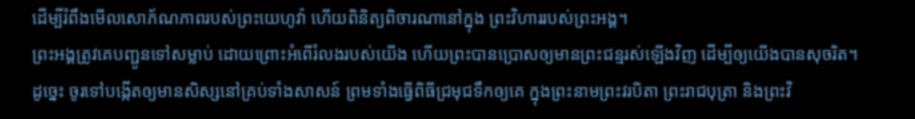ដើម្បីរំពឹងមើលសោភ័ណភាពរបស់ព្រះយេហូវ៉ា ហើយពិនិត្យពិចារណានៅក្នុង ព្រះវិហាររបស់ព្រះអង្គ។
ព្រះអង្គត្រូវគេបញ្ជូនទៅសម្លាប់ ដោយព្រោះអំពើរំលងរបស់យើង ហើយព្រះបានប្រោសឲ្យមានព្រះជន្មរស់ឡើងវិញ ដើម្បីឲ្យយើងបានសុចរិត។
ដូច្នេះ ចូរទៅបង្កើតឲ្យមានសិស្សនៅគ្រប់ទាំងសាសន៍ ព្រមទាំងធ្វើពិធីជ្រមុជទឹកឲ្យគេ ក្នុងព្រះនាមព្រះវរបិតា ព្រះរាជបុត្រា និងព្រះវិ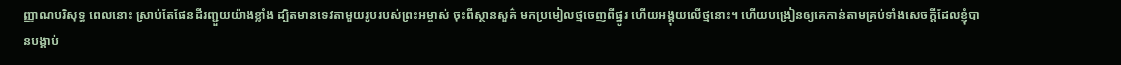ញ្ញាណបរិសុទ្ធ ពេលនោះ ស្រាប់តែផែនដីរញ្ជួយយ៉ាងខ្លាំង ដ្បិតមានទេវតាមួយរូបរបស់ព្រះអម្ចាស់ ចុះពីស្ថានសួគ៌ មកប្រមៀលថ្មចេញពីផ្នូរ ហើយអង្គុយលើថ្មនោះ។ ហើយបង្រៀនឲ្យគេកាន់តាមគ្រប់ទាំងសេចក្តីដែលខ្ញុំបានបង្គាប់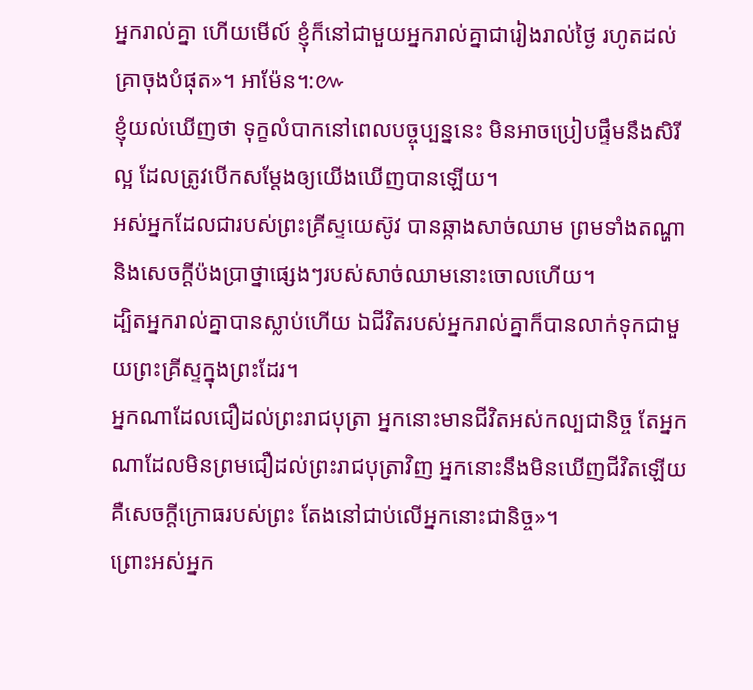អ្នករាល់គ្នា ហើយមើល៍ ខ្ញុំក៏នៅជាមួយអ្នករាល់គ្នាជារៀងរាល់ថ្ងៃ រហូតដល់គ្រាចុងបំផុត»។ អាម៉ែន។:៚
ខ្ញុំយល់ឃើញថា ទុក្ខលំបាកនៅពេលបច្ចុប្បន្ននេះ មិនអាចប្រៀបផ្ទឹមនឹងសិរីល្អ ដែលត្រូវបើកសម្ដែងឲ្យយើងឃើញបានឡើយ។
អស់អ្នកដែលជារបស់ព្រះគ្រីស្ទយេស៊ូវ បានឆ្កាងសាច់ឈាម ព្រមទាំងតណ្ហា និងសេចក្ដីប៉ងប្រាថ្នាផ្សេងៗរបស់សាច់ឈាមនោះចោលហើយ។
ដ្បិតអ្នករាល់គ្នាបានស្លាប់ហើយ ឯជីវិតរបស់អ្នករាល់គ្នាក៏បានលាក់ទុកជាមួយព្រះគ្រីស្ទក្នុងព្រះដែរ។
អ្នកណាដែលជឿដល់ព្រះរាជបុត្រា អ្នកនោះមានជីវិតអស់កល្បជានិច្ច តែអ្នកណាដែលមិនព្រមជឿដល់ព្រះរាជបុត្រាវិញ អ្នកនោះនឹងមិនឃើញជីវិតឡើយ គឺសេចក្តីក្រោធរបស់ព្រះ តែងនៅជាប់លើអ្នកនោះជានិច្ច»។
ព្រោះអស់អ្នក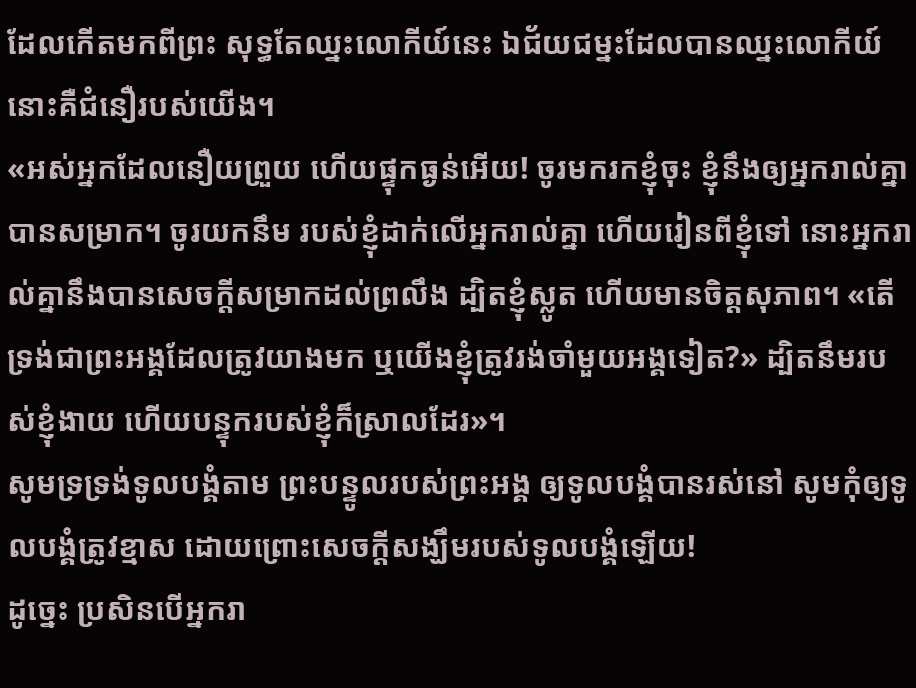ដែលកើតមកពីព្រះ សុទ្ធតែឈ្នះលោកីយ៍នេះ ឯជ័យជម្នះដែលបានឈ្នះលោកីយ៍ នោះគឺជំនឿរបស់យើង។
«អស់អ្នកដែលនឿយព្រួយ ហើយផ្ទុកធ្ងន់អើយ! ចូរមករកខ្ញុំចុះ ខ្ញុំនឹងឲ្យអ្នករាល់គ្នាបានសម្រាក។ ចូរយកនឹម របស់ខ្ញុំដាក់លើអ្នករាល់គ្នា ហើយរៀនពីខ្ញុំទៅ នោះអ្នករាល់គ្នានឹងបានសេចក្តីសម្រាកដល់ព្រលឹង ដ្បិតខ្ញុំស្លូត ហើយមានចិត្តសុភាព។ «តើទ្រង់ជាព្រះអង្គដែលត្រូវយាងមក ឬយើងខ្ញុំត្រូវរង់ចាំមួយអង្គទៀត?» ដ្បិតនឹមរបស់ខ្ញុំងាយ ហើយបន្ទុករបស់ខ្ញុំក៏ស្រាលដែរ»។
សូមទ្រទ្រង់ទូលបង្គំតាម ព្រះបន្ទូលរបស់ព្រះអង្គ ឲ្យទូលបង្គំបានរស់នៅ សូមកុំឲ្យទូលបង្គំត្រូវខ្មាស ដោយព្រោះសេចក្ដីសង្ឃឹមរបស់ទូលបង្គំឡើយ!
ដូច្នេះ ប្រសិនបើអ្នករា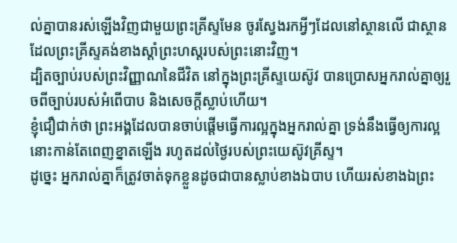ល់គ្នាបានរស់ឡើងវិញជាមួយព្រះគ្រីស្ទមែន ចូរស្វែងរកអ្វីៗដែលនៅស្ថានលើ ជាស្ថានដែលព្រះគ្រីស្ទគង់ខាងស្តាំព្រះហស្តរបស់ព្រះនោះវិញ។
ដ្បិតច្បាប់របស់ព្រះវិញ្ញាណនៃជីវិត នៅក្នុងព្រះគ្រីស្ទយេស៊ូវ បានប្រោសអ្នករាល់គ្នាឲ្យរួចពីច្បាប់របស់អំពើបាប និងសេចក្តីស្លាប់ហើយ។
ខ្ញុំជឿជាក់ថា ព្រះអង្គដែលបានចាប់ផ្តើមធ្វើការល្អក្នុងអ្នករាល់គ្នា ទ្រង់នឹងធ្វើឲ្យការល្អនោះកាន់តែពេញខ្នាតឡើង រហូតដល់ថ្ងៃរបស់ព្រះយេស៊ូវគ្រីស្ទ។
ដូច្នេះ អ្នករាល់គ្នាក៏ត្រូវចាត់ទុកខ្លួនដូចជាបានស្លាប់ខាងឯបាប ហើយរស់ខាងឯព្រះ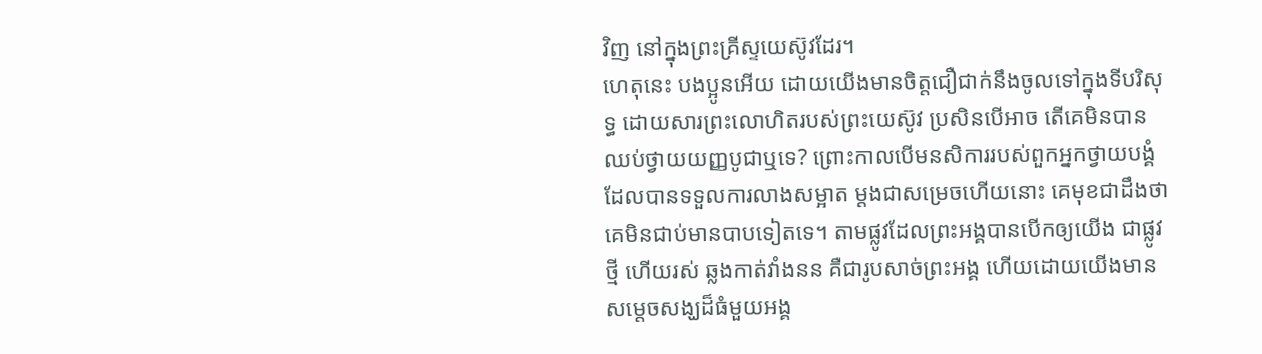វិញ នៅក្នុងព្រះគ្រីស្ទយេស៊ូវដែរ។
ហេតុនេះ បងប្អូនអើយ ដោយយើងមានចិត្តជឿជាក់នឹងចូលទៅក្នុងទីបរិសុទ្ធ ដោយសារព្រះលោហិតរបស់ព្រះយេស៊ូវ ប្រសិនបើអាច តើគេមិនបានឈប់ថ្វាយយញ្ញបូជាឬទេ? ព្រោះកាលបើមនសិការរបស់ពួកអ្នកថ្វាយបង្គំ ដែលបានទទួលការលាងសម្អាត ម្តងជាសម្រេចហើយនោះ គេមុខជាដឹងថា គេមិនជាប់មានបាបទៀតទេ។ តាមផ្លូវដែលព្រះអង្គបានបើកឲ្យយើង ជាផ្លូវថ្មី ហើយរស់ ឆ្លងកាត់វាំងនន គឺជារូបសាច់ព្រះអង្គ ហើយដោយយើងមានសម្តេចសង្ឃដ៏ធំមួយអង្គ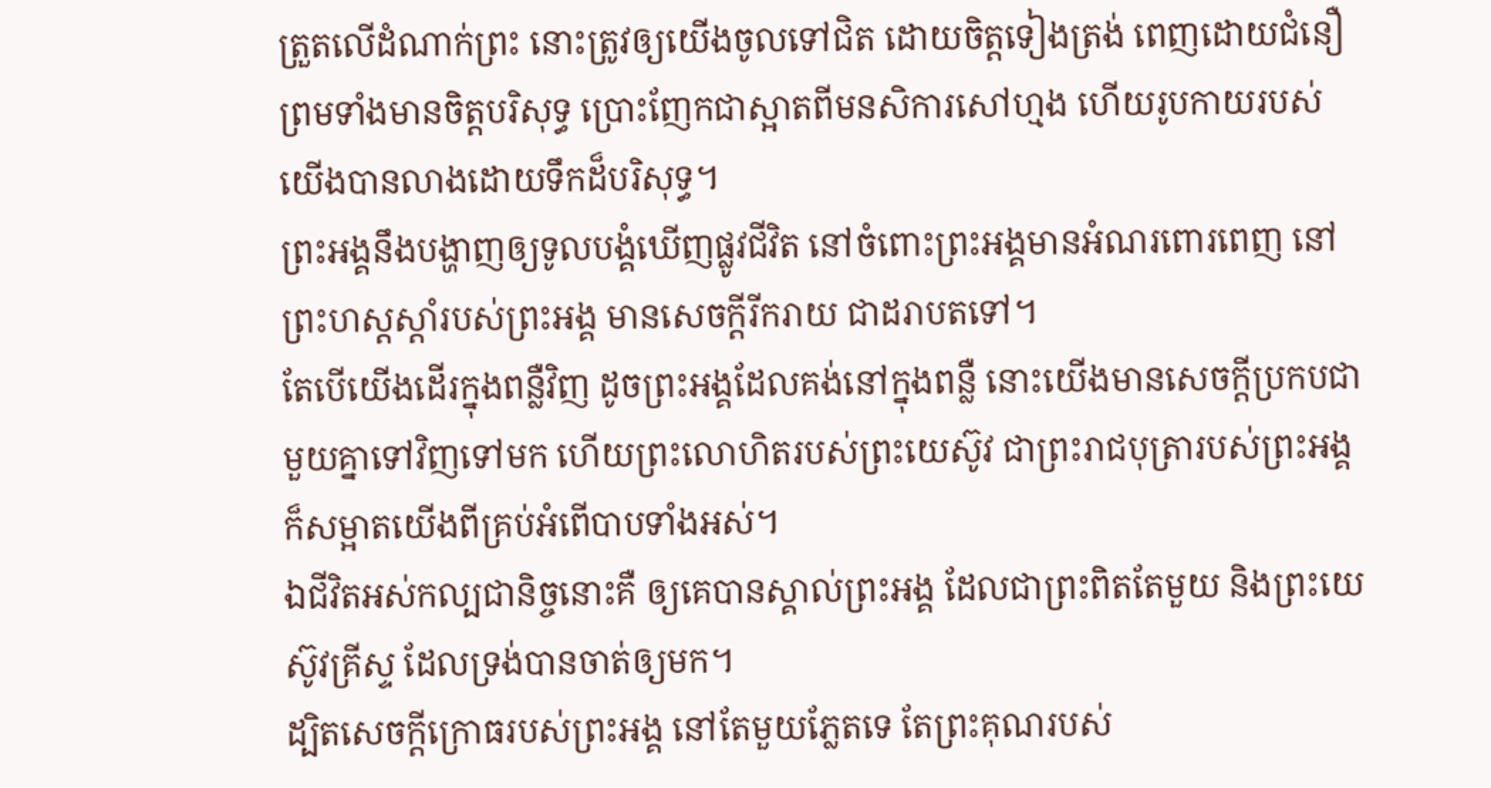ត្រួតលើដំណាក់ព្រះ នោះត្រូវឲ្យយើងចូលទៅជិត ដោយចិត្តទៀងត្រង់ ពេញដោយជំនឿ ព្រមទាំងមានចិត្តបរិសុទ្ធ ប្រោះញែកជាស្អាតពីមនសិការសៅហ្មង ហើយរូបកាយរបស់យើងបានលាងដោយទឹកដ៏បរិសុទ្ធ។
ព្រះអង្គនឹងបង្ហាញឲ្យទូលបង្គំឃើញផ្លូវជីវិត នៅចំពោះព្រះអង្គមានអំណរពោរពេញ នៅព្រះហស្តស្តាំរបស់ព្រះអង្គ មានសេចក្ដីរីករាយ ជាដរាបតទៅ។
តែបើយើងដើរក្នុងពន្លឺវិញ ដូចព្រះអង្គដែលគង់នៅក្នុងពន្លឺ នោះយើងមានសេចក្ដីប្រកបជាមួយគ្នាទៅវិញទៅមក ហើយព្រះលោហិតរបស់ព្រះយេស៊ូវ ជាព្រះរាជបុត្រារបស់ព្រះអង្គ ក៏សម្អាតយើងពីគ្រប់អំពើបាបទាំងអស់។
ឯជីវិតអស់កល្បជានិច្ចនោះគឺ ឲ្យគេបានស្គាល់ព្រះអង្គ ដែលជាព្រះពិតតែមួយ និងព្រះយេស៊ូវគ្រីស្ទ ដែលទ្រង់បានចាត់ឲ្យមក។
ដ្បិតសេចក្ដីក្រោធរបស់ព្រះអង្គ នៅតែមួយភ្លែតទេ តែព្រះគុណរបស់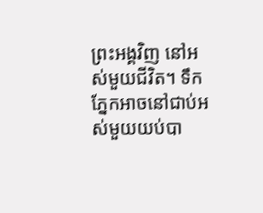ព្រះអង្គវិញ នៅអស់មួយជីវិត។ ទឹកភ្នែកអាចនៅជាប់អស់មួយយប់បា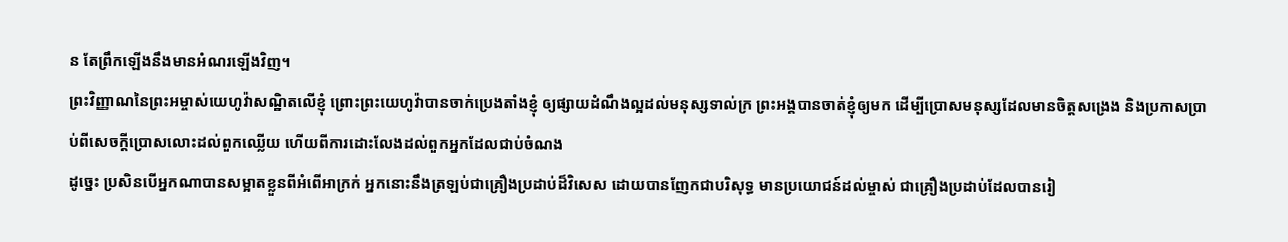ន តែព្រឹកឡើងនឹងមានអំណរឡើងវិញ។
ព្រះវិញ្ញាណនៃព្រះអម្ចាស់យេហូវ៉ាសណ្ឋិតលើខ្ញុំ ព្រោះព្រះយេហូវ៉ាបានចាក់ប្រេងតាំងខ្ញុំ ឲ្យផ្សាយដំណឹងល្អដល់មនុស្សទាល់ក្រ ព្រះអង្គបានចាត់ខ្ញុំឲ្យមក ដើម្បីប្រោសមនុស្សដែលមានចិត្តសង្រេង និងប្រកាសប្រាប់ពីសេចក្ដីប្រោសលោះដល់ពួកឈ្លើយ ហើយពីការដោះលែងដល់ពួកអ្នកដែលជាប់ចំណង
ដូច្នេះ ប្រសិនបើអ្នកណាបានសម្អាតខ្លួនពីអំពើអាក្រក់ អ្នកនោះនឹងត្រឡប់ជាគ្រឿងប្រដាប់ដ៏វិសេស ដោយបានញែកជាបរិសុទ្ធ មានប្រយោជន៍ដល់ម្ចាស់ ជាគ្រឿងប្រដាប់ដែលបានរៀ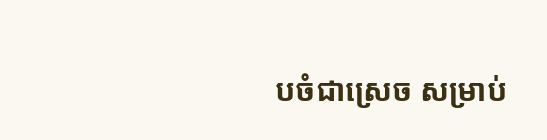បចំជាស្រេច សម្រាប់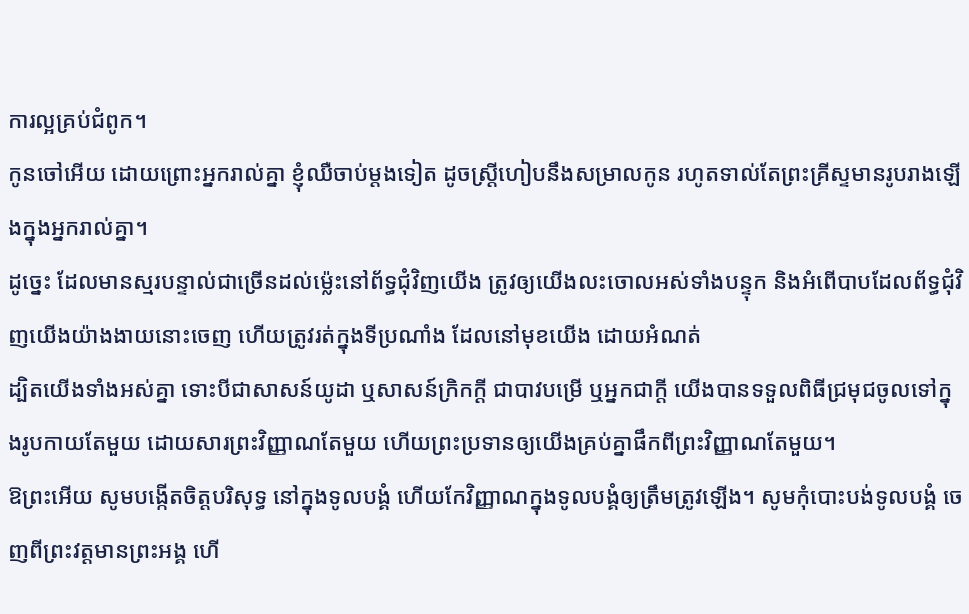ការល្អគ្រប់ជំពូក។
កូនចៅអើយ ដោយព្រោះអ្នករាល់គ្នា ខ្ញុំឈឺចាប់ម្តងទៀត ដូចស្ត្រីហៀបនឹងសម្រាលកូន រហូតទាល់តែព្រះគ្រីស្ទមានរូបរាងឡើងក្នុងអ្នករាល់គ្នា។
ដូច្នេះ ដែលមានស្មរបន្ទាល់ជាច្រើនដល់ម៉្លេះនៅព័ទ្ធជុំវិញយើង ត្រូវឲ្យយើងលះចោលអស់ទាំងបន្ទុក និងអំពើបាបដែលព័ទ្ធជុំវិញយើងយ៉ាងងាយនោះចេញ ហើយត្រូវរត់ក្នុងទីប្រណាំង ដែលនៅមុខយើង ដោយអំណត់
ដ្បិតយើងទាំងអស់គ្នា ទោះបីជាសាសន៍យូដា ឬសាសន៍ក្រិកក្ដី ជាបាវបម្រើ ឬអ្នកជាក្តី យើងបានទទួលពិធីជ្រមុជចូលទៅក្នុងរូបកាយតែមួយ ដោយសារព្រះវិញ្ញាណតែមួយ ហើយព្រះប្រទានឲ្យយើងគ្រប់គ្នាផឹកពីព្រះវិញ្ញាណតែមួយ។
ឱព្រះអើយ សូមបង្កើតចិត្តបរិសុទ្ធ នៅក្នុងទូលបង្គំ ហើយកែវិញ្ញាណក្នុងទូលបង្គំឲ្យត្រឹមត្រូវឡើង។ សូមកុំបោះបង់ទូលបង្គំ ចេញពីព្រះវត្តមានព្រះអង្គ ហើ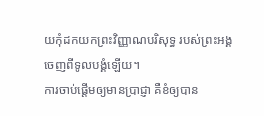យកុំដកយកព្រះវិញ្ញាណបរិសុទ្ធ របស់ព្រះអង្គ ចេញពីទូលបង្គំឡើយ។
ការចាប់ផ្ដើមឲ្យមានប្រាជ្ញា គឺខំឲ្យបាន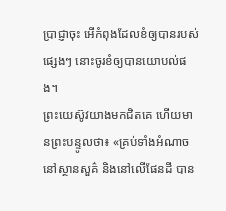ប្រាជ្ញាចុះ អើកំពុងដែលខំឲ្យបានរបស់ផ្សេងៗ នោះចូរខំឲ្យបានយោបល់ផង។
ព្រះយេស៊ូវយាងមកជិតគេ ហើយមានព្រះបន្ទូលថា៖ «គ្រប់ទាំងអំណាចនៅស្ថានសួគ៌ និងនៅលើផែនដី បាន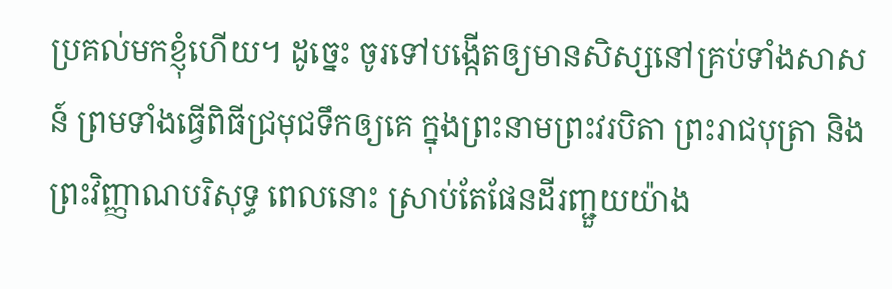ប្រគល់មកខ្ញុំហើយ។ ដូច្នេះ ចូរទៅបង្កើតឲ្យមានសិស្សនៅគ្រប់ទាំងសាសន៍ ព្រមទាំងធ្វើពិធីជ្រមុជទឹកឲ្យគេ ក្នុងព្រះនាមព្រះវរបិតា ព្រះរាជបុត្រា និងព្រះវិញ្ញាណបរិសុទ្ធ ពេលនោះ ស្រាប់តែផែនដីរញ្ជួយយ៉ាង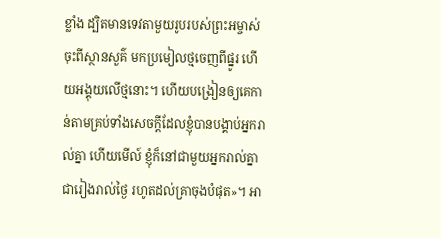ខ្លាំង ដ្បិតមានទេវតាមួយរូបរបស់ព្រះអម្ចាស់ ចុះពីស្ថានសួគ៌ មកប្រមៀលថ្មចេញពីផ្នូរ ហើយអង្គុយលើថ្មនោះ។ ហើយបង្រៀនឲ្យគេកាន់តាមគ្រប់ទាំងសេចក្តីដែលខ្ញុំបានបង្គាប់អ្នករាល់គ្នា ហើយមើល៍ ខ្ញុំក៏នៅជាមួយអ្នករាល់គ្នាជារៀងរាល់ថ្ងៃ រហូតដល់គ្រាចុងបំផុត»។ អា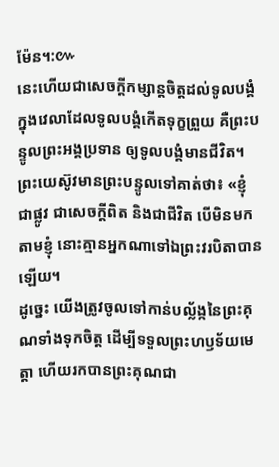ម៉ែន។:៚
នេះហើយជាសេចក្ដីកម្សាន្តចិត្តដល់ទូលបង្គំ ក្នុងវេលាដែលទូលបង្គំកើតទុក្ខព្រួយ គឺព្រះបន្ទូលព្រះអង្គប្រទាន ឲ្យទូលបង្គំមានជីវិត។
ព្រះយេស៊ូវមានព្រះបន្ទូលទៅគាត់ថា៖ «ខ្ញុំជាផ្លូវ ជាសេចក្តីពិត និងជាជីវិត បើមិនមកតាមខ្ញុំ នោះគ្មានអ្នកណាទៅឯព្រះវរបិតាបានឡើយ។
ដូច្នេះ យើងត្រូវចូលទៅកាន់បល្ល័ង្កនៃព្រះគុណទាំងទុកចិត្ត ដើម្បីទទួលព្រះហឫទ័យមេត្តា ហើយរកបានព្រះគុណជា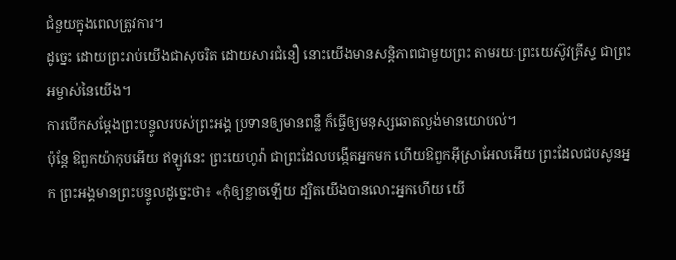ជំនួយក្នុងពេលត្រូវការ។
ដូច្នេះ ដោយព្រះរាប់យើងជាសុចរិត ដោយសារជំនឿ នោះយើងមានសន្ដិភាពជាមួយព្រះ តាមរយៈព្រះយេស៊ូវគ្រីស្ទ ជាព្រះអម្ចាស់នៃយើង។
ការបើកសម្ដែងព្រះបន្ទូលរបស់ព្រះអង្គ ប្រទានឲ្យមានពន្លឺ ក៏ធ្វើឲ្យមនុស្សឆោតល្ងង់មានយោបល់។
ប៉ុន្តែ ឱពួកយ៉ាកុបអើយ ឥឡូវនេះ ព្រះយេហូវ៉ា ជាព្រះដែលបង្កើតអ្នកមក ហើយឱពួកអ៊ីស្រាអែលអើយ ព្រះដែលជបសូនអ្នក ព្រះអង្គមានព្រះបន្ទូលដូច្នេះថា៖ «កុំឲ្យខ្លាចឡើយ ដ្បិតយើងបានលោះអ្នកហើយ យើ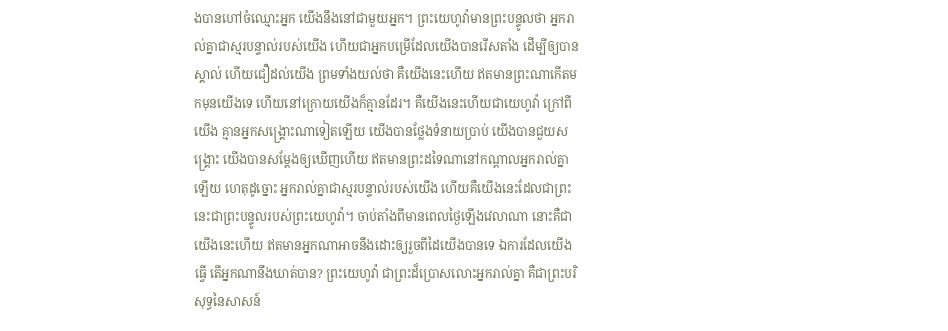ងបានហៅចំឈ្មោះអ្នក យើងនឹងនៅជាមួយអ្នក។ ព្រះយេហូវ៉ាមានព្រះបន្ទូលថា អ្នករាល់គ្នាជាស្មរបន្ទាល់របស់យើង ហើយជាអ្នកបម្រើដែលយើងបានរើសតាំង ដើម្បីឲ្យបានស្គាល់ ហើយជឿដល់យើង ព្រមទាំងយល់ថា គឺយើងនេះហើយ ឥតមានព្រះណាកើតមកមុនយើងទេ ហើយនៅក្រោយយើងក៏គ្មានដែរ។ គឺយើងនេះហើយជាយេហូវ៉ា ក្រៅពីយើង គ្មានអ្នកសង្គ្រោះណាទៀតឡើយ យើងបានថ្លែងទំនាយប្រាប់ យើងបានជួយសង្គ្រោះ យើងបានសម្ដែងឲ្យឃើញហើយ ឥតមានព្រះដទៃណានៅកណ្ដាលអ្នករាល់គ្នាឡើយ ហេតុដូច្នោះ អ្នករាល់គ្នាជាស្មរបន្ទាល់របស់យើង ហើយគឺយើងនេះដែលជាព្រះ នេះជាព្រះបន្ទូលរបស់ព្រះយេហូវ៉ា។ ចាប់តាំងពីមានពេលថ្ងៃឡើងវេលាណា នោះគឺជាយើងនេះហើយ ឥតមានអ្នកណាអាចនឹងដោះឲ្យរួចពីដៃយើងបានទេ ឯការដែលយើងធ្វើ តើអ្នកណានឹងឃាត់បាន? ព្រះយេហូវ៉ា ជាព្រះដ៏ប្រោសលោះអ្នករាល់គ្នា គឺជាព្រះបរិសុទ្ធនៃសាសន៍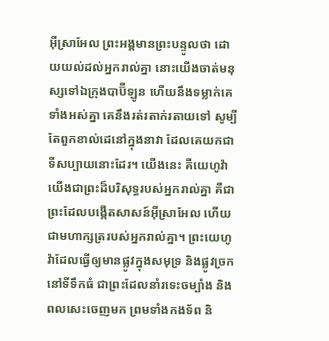អ៊ីស្រាអែល ព្រះអង្គមានព្រះបន្ទូលថា ដោយយល់ដល់អ្នករាល់គ្នា នោះយើងចាត់មនុស្សទៅឯក្រុងបាប៊ីឡូន ហើយនឹងទម្លាក់គេទាំងអស់គ្នា គេនឹងរត់រតាក់រតាយទៅ សូម្បីតែពួកខាល់ដេនៅក្នុងនាវា ដែលគេយកជាទីសប្បាយនោះដែរ។ យើងនេះ គឺយេហូវ៉ា យើងជាព្រះដ៏បរិសុទ្ធរបស់អ្នករាល់គ្នា គឺជាព្រះដែលបង្កើតសាសន៍អ៊ីស្រាអែល ហើយជាមហាក្សត្ររបស់អ្នករាល់គ្នា។ ព្រះយេហូវ៉ាដែលធ្វើឲ្យមានផ្លូវក្នុងសមុទ្រ និងផ្លូវច្រកនៅទីទឹកធំ ជាព្រះដែលនាំរទេះចម្បាំង និងពលសេះចេញមក ព្រមទាំងកងទ័ព និ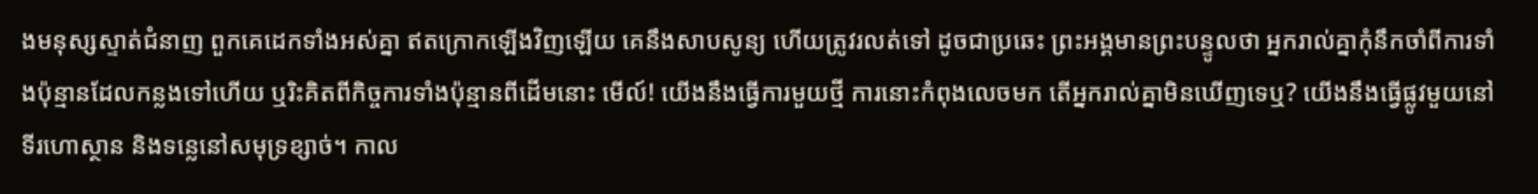ងមនុស្សស្ទាត់ជំនាញ ពួកគេដេកទាំងអស់គ្នា ឥតក្រោកឡើងវិញឡើយ គេនឹងសាបសូន្យ ហើយត្រូវរលត់ទៅ ដូចជាប្រឆេះ ព្រះអង្គមានព្រះបន្ទូលថា អ្នករាល់គ្នាកុំនឹកចាំពីការទាំងប៉ុន្មានដែលកន្លងទៅហើយ ឬរិះគិតពីកិច្ចការទាំងប៉ុន្មានពីដើមនោះ មើល៍! យើងនឹងធ្វើការមួយថ្មី ការនោះកំពុងលេចមក តើអ្នករាល់គ្នាមិនឃើញទេឬ? យើងនឹងធ្វើផ្លូវមួយនៅទីរហោស្ថាន និងទន្លេនៅសមុទ្រខ្សាច់។ កាល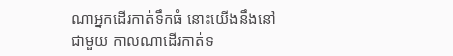ណាអ្នកដើរកាត់ទឹកធំ នោះយើងនឹងនៅជាមួយ កាលណាដើរកាត់ទ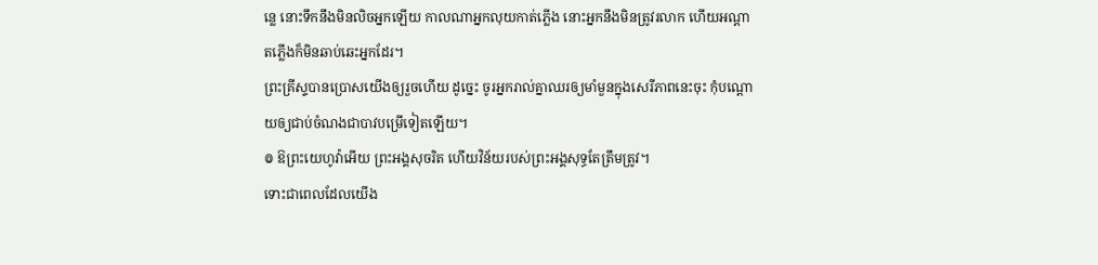ន្លេ នោះទឹកនឹងមិនលិចអ្នកឡើយ កាលណាអ្នកលុយកាត់ភ្លើង នោះអ្នកនឹងមិនត្រូវរលាក ហើយអណ្ដាតភ្លើងក៏មិនឆាប់ឆេះអ្នកដែរ។
ព្រះគ្រីស្ទបានប្រោសយើងឲ្យរួចហើយ ដូច្នេះ ចូរអ្នករាល់គ្នាឈរឲ្យមាំមួនក្នុងសេរីភាពនេះចុះ កុំបណ្តោយឲ្យជាប់ចំណងជាបាវបម្រើទៀតឡើយ។
៙ ឱព្រះយេហូវ៉ាអើយ ព្រះអង្គសុចរិត ហើយវិន័យរបស់ព្រះអង្គសុទ្ធតែត្រឹមត្រូវ។
ទោះជាពេលដែលយើង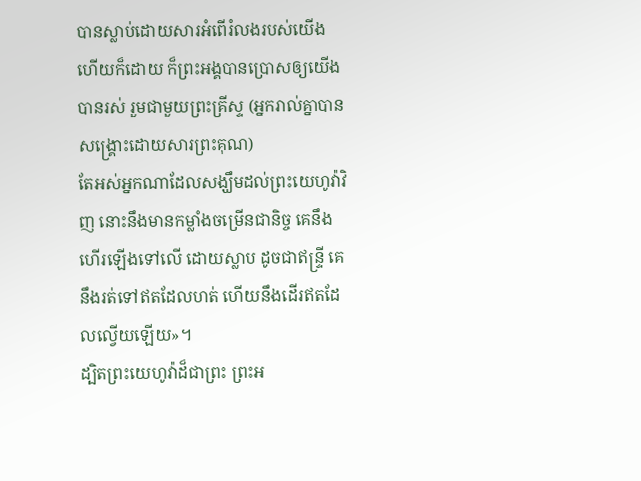បានស្លាប់ដោយសារអំពើរំលងរបស់យើងហើយក៏ដោយ ក៏ព្រះអង្គបានប្រោសឲ្យយើងបានរស់ រួមជាមួយព្រះគ្រីស្ទ (អ្នករាល់គ្នាបានសង្រ្គោះដោយសារព្រះគុណ)
តែអស់អ្នកណាដែលសង្ឃឹមដល់ព្រះយេហូវ៉ាវិញ នោះនឹងមានកម្លាំងចម្រើនជានិច្ច គេនឹងហើរឡើងទៅលើ ដោយស្លាប ដូចជាឥន្ទ្រី គេនឹងរត់ទៅឥតដែលហត់ ហើយនឹងដើរឥតដែលល្វើយឡើយ»។
ដ្បិតព្រះយេហូវ៉ាដ៏ជាព្រះ ព្រះអ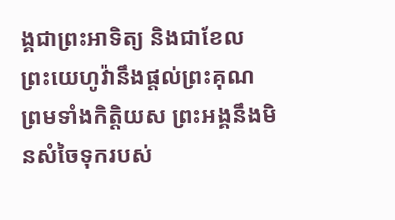ង្គជាព្រះអាទិត្យ និងជាខែល ព្រះយេហូវ៉ានឹងផ្តល់ព្រះគុណ ព្រមទាំងកិត្តិយស ព្រះអង្គនឹងមិនសំចៃទុករបស់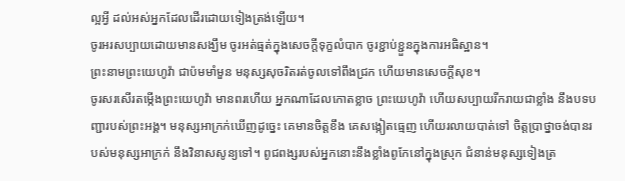ល្អអ្វី ដល់អស់អ្នកដែលដើរដោយទៀងត្រង់ឡើយ។
ចូរអរសប្បាយដោយមានសង្ឃឹម ចូរអត់ធ្មត់ក្នុងសេចក្តីទុក្ខលំបាក ចូរខ្ជាប់ខ្ជួនក្នុងការអធិស្ឋាន។
ព្រះនាមព្រះយេហូវ៉ា ជាប៉មមាំមួន មនុស្សសុចរិតរត់ចូលទៅពឹងជ្រក ហើយមានសេចក្ដីសុខ។
ចូរសរសើរតម្កើងព្រះយេហូវ៉ា មានពរហើយ អ្នកណាដែលកោតខ្លាច ព្រះយេហូវ៉ា ហើយសប្បាយរីករាយជាខ្លាំង នឹងបទបញ្ជារបស់ព្រះអង្គ។ មនុស្សអាក្រក់ឃើញដូច្នេះ គេមានចិត្តខឹង គេសង្កៀតធ្មេញ ហើយរលាយបាត់ទៅ ចិត្តប្រាថ្នាចង់បានរបស់មនុស្សអាក្រក់ នឹងវិនាសសូន្យទៅ។ ពូជពង្សរបស់អ្នកនោះនឹងខ្លាំងពូកែនៅក្នុងស្រុក ជំនាន់មនុស្សទៀងត្រ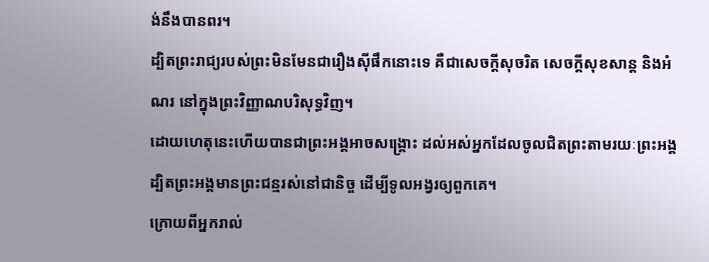ង់នឹងបានពរ។
ដ្បិតព្រះរាជ្យរបស់ព្រះមិនមែនជារឿងស៊ីផឹកនោះទេ គឺជាសេចក្តីសុចរិត សេចក្តីសុខសាន្ត និងអំណរ នៅក្នុងព្រះវិញ្ញាណបរិសុទ្ធវិញ។
ដោយហេតុនេះហើយបានជាព្រះអង្គអាចសង្គ្រោះ ដល់អស់អ្នកដែលចូលជិតព្រះតាមរយៈព្រះអង្គ ដ្បិតព្រះអង្គមានព្រះជន្មរស់នៅជានិច្ច ដើម្បីទូលអង្វរឲ្យពួកគេ។
ក្រោយពីអ្នករាល់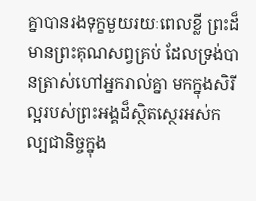គ្នាបានរងទុក្ខមួយរយៈពេលខ្លី ព្រះដ៏មានព្រះគុណសព្វគ្រប់ ដែលទ្រង់បានត្រាស់ហៅអ្នករាល់គ្នា មកក្នុងសិរីល្អរបស់ព្រះអង្គដ៏ស្ថិតស្ថេរអស់កល្បជានិច្ចក្នុង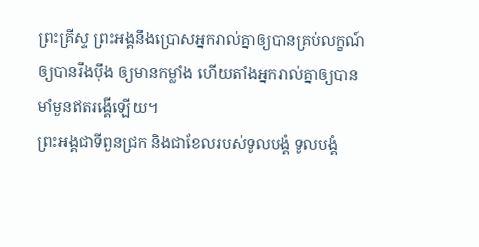ព្រះគ្រីស្ទ ព្រះអង្គនឹងប្រោសអ្នករាល់គ្នាឲ្យបានគ្រប់លក្ខណ៍ ឲ្យបានរឹងប៉ឹង ឲ្យមានកម្លាំង ហើយតាំងអ្នករាល់គ្នាឲ្យបានមាំមួនឥតរង្គើឡើយ។
ព្រះអង្គជាទីពួនជ្រក និងជាខែលរបស់ទូលបង្គំ ទូលបង្គំ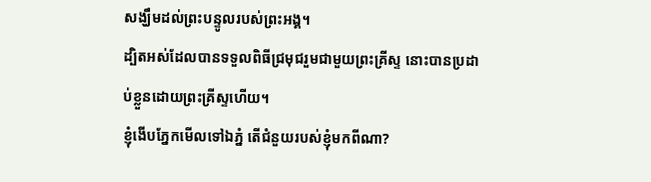សង្ឃឹមដល់ព្រះបន្ទូលរបស់ព្រះអង្គ។
ដ្បិតអស់ដែលបានទទួលពិធីជ្រមុជរួមជាមួយព្រះគ្រីស្ទ នោះបានប្រដាប់ខ្លួនដោយព្រះគ្រីស្ទហើយ។
ខ្ញុំងើបភ្នែកមើលទៅឯភ្នំ តើជំនួយរបស់ខ្ញុំមកពីណា?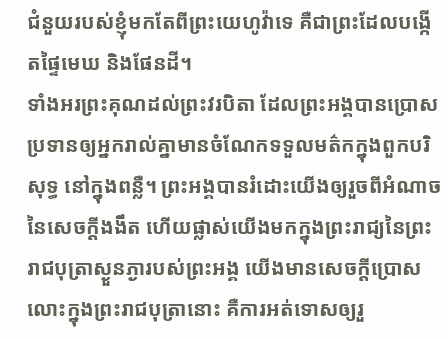ជំនួយរបស់ខ្ញុំមកតែពីព្រះយេហូវ៉ាទេ គឺជាព្រះដែលបង្កើតផ្ទៃមេឃ និងផែនដី។
ទាំងអរព្រះគុណដល់ព្រះវរបិតា ដែលព្រះអង្គបានប្រោសប្រទានឲ្យអ្នករាល់គ្នាមានចំណែកទទួលមត៌កក្នុងពួកបរិសុទ្ធ នៅក្នុងពន្លឺ។ ព្រះអង្គបានរំដោះយើងឲ្យរួចពីអំណាចនៃសេចក្តីងងឹត ហើយផ្លាស់យើងមកក្នុងព្រះរាជ្យនៃព្រះរាជបុត្រាស្ងួនភ្ងារបស់ព្រះអង្គ យើងមានសេចក្តីប្រោសលោះក្នុងព្រះរាជបុត្រានោះ គឺការអត់ទោសឲ្យរួ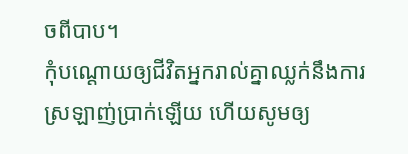ចពីបាប។
កុំបណ្ដោយឲ្យជីវិតអ្នករាល់គ្នាឈ្លក់នឹងការស្រឡាញ់ប្រាក់ឡើយ ហើយសូមឲ្យ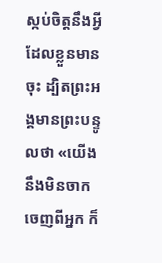ស្កប់ចិត្តនឹងអ្វីដែលខ្លួនមានចុះ ដ្បិតព្រះអង្គមានព្រះបន្ទូលថា «យើងនឹងមិនចាកចេញពីអ្នក ក៏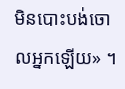មិនបោះបង់ចោលអ្នកឡើយ» ។